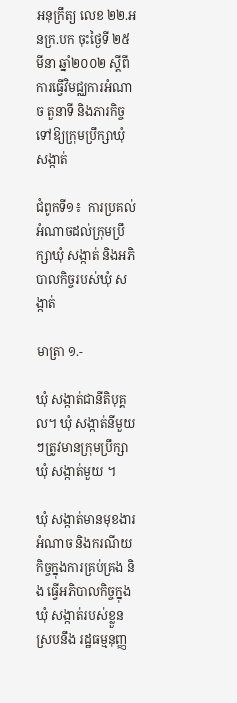អនុក្រឹត្យ លេខ ២២.អនក្រ.បក ចុះថ្ងៃទី ២៥ មីនា ឆ្នាំ២០០២ ស្ដីពី ការធ្វើវិមជ្ឈការអំណាច តួនាទី និងភារកិច្ច ទៅឱ្យក្រុមប្រឹក្សាឃុំ សង្កាត់

ជំពូកទី១៖  ការប្រគល់អំណាចដល់ក្រុមប្រឹក្សាឃុំ សង្កាត់ និងអភិបាលកិច្ចរបស់ឃុំ សង្កាត់

មាត្រា ១.-

ឃុំ សង្កាត់ជានីតិបុគ្គល។ ឃុំ សង្កាត់នីមួយៗត្រូវមានក្រុមប្រឹក្សាឃុំ សង្កាត់មួយ ។

ឃុំ សង្កាត់មានមុខងារ អំណាច និងករណីយកិច្ចក្នុងការគ្រប់គ្រង និង ធ្វើអភិបាលកិច្ចក្នុងឃុំ សង្កាត់របស់ខ្លួនស្របនឹង រដ្ឋធម្មនុញ្ញ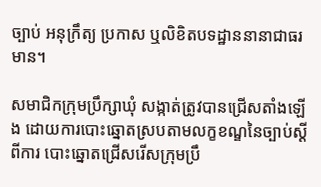ច្បាប់ អនុក្រឹត្យ ប្រកាស ឬលិខិតបទដ្ឋាននានាជាធរមាន។

សមាជិកក្រុមប្រឹក្សាឃុំ សង្កាត់ត្រូវបានជ្រើសតាំងឡើង ដោយការបោះឆ្នោតស្របតាមលក្ខខណ្ឌនៃច្បាប់ស្តីពីការ បោះឆ្នោតជ្រើសរើសក្រុមប្រឹ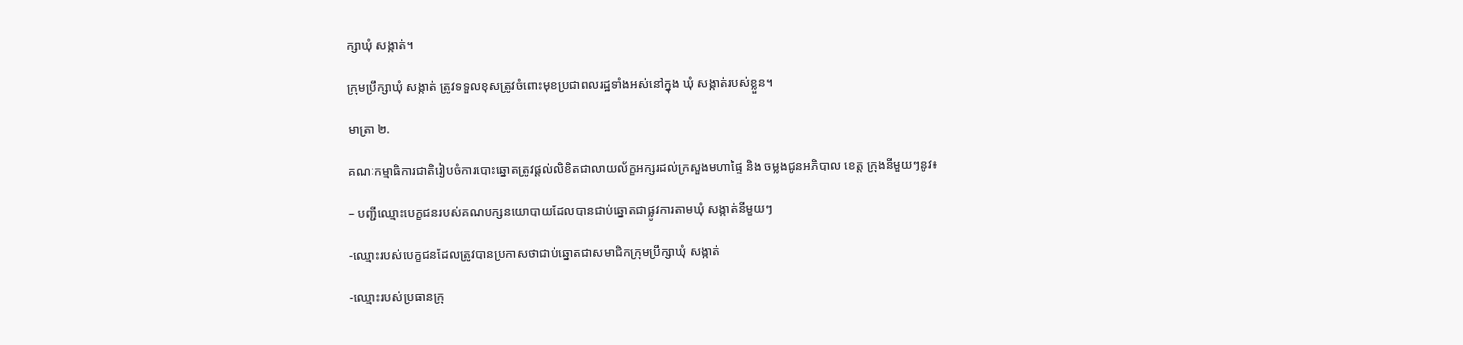ក្សាឃុំ សង្កាត់។

ក្រុមប្រឹក្សាឃុំ សង្កាត់ ត្រូវទទួលខុសត្រូវចំពោះមុខប្រជាពលរដ្ឋទាំងអស់នៅក្នុង ឃុំ សង្កាត់របស់ខ្លួន។

មាត្រា ២.

គណៈកម្មាធិការជាតិរៀបចំការបោះឆ្នោតត្រូវផ្តល់លិខិតជាលាយល័ក្ខអក្សរដល់ក្រសួងមហាផ្ទៃ និង ចម្លងជូនអភិបាល ខេត្ត ក្រុងនីមួយៗនូវ៖

– បញ្ជីឈ្មោះបេក្ខជនរបស់គណបក្សនយោបាយដែលបានជាប់ឆ្នោតជាផ្លូវការតាមឃុំ សង្កាត់នីមួយៗ

-ឈ្មោះរបស់បេក្ខជនដែលត្រូវបានប្រកាសថាជាប់ឆ្នោតជាសមាជិកក្រុមប្រឹក្សាឃុំ សង្កាត់

-ឈ្មោះរបស់ប្រធានក្រុ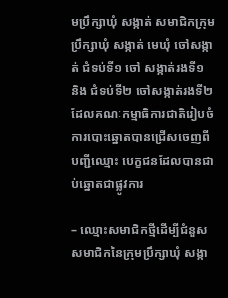មប្រឹក្សាឃុំ សង្កាត់ សមាជិកក្រុមប្រឹក្សាឃុំ សង្កាត់ មេឃុំ ចៅសង្កាត់ ជំទប់ទី១ ចៅ សង្កាត់រងទី១ និង ជំទប់ទី២ ចៅសង្កាត់រងទី២ ដែលគណៈកម្មាធិការជាតិរៀបចំការបោះឆ្នោតបានជ្រើសចេញពីបញ្ជីឈ្មោះ បេក្ខជនដែលបានជាប់ឆ្នោតជាផ្លូវការ

– ឈ្មោះសមាជិកថ្មីដើម្បីជំនួសសមាជិកនៃក្រុមប្រឹក្សាឃុំ សង្កា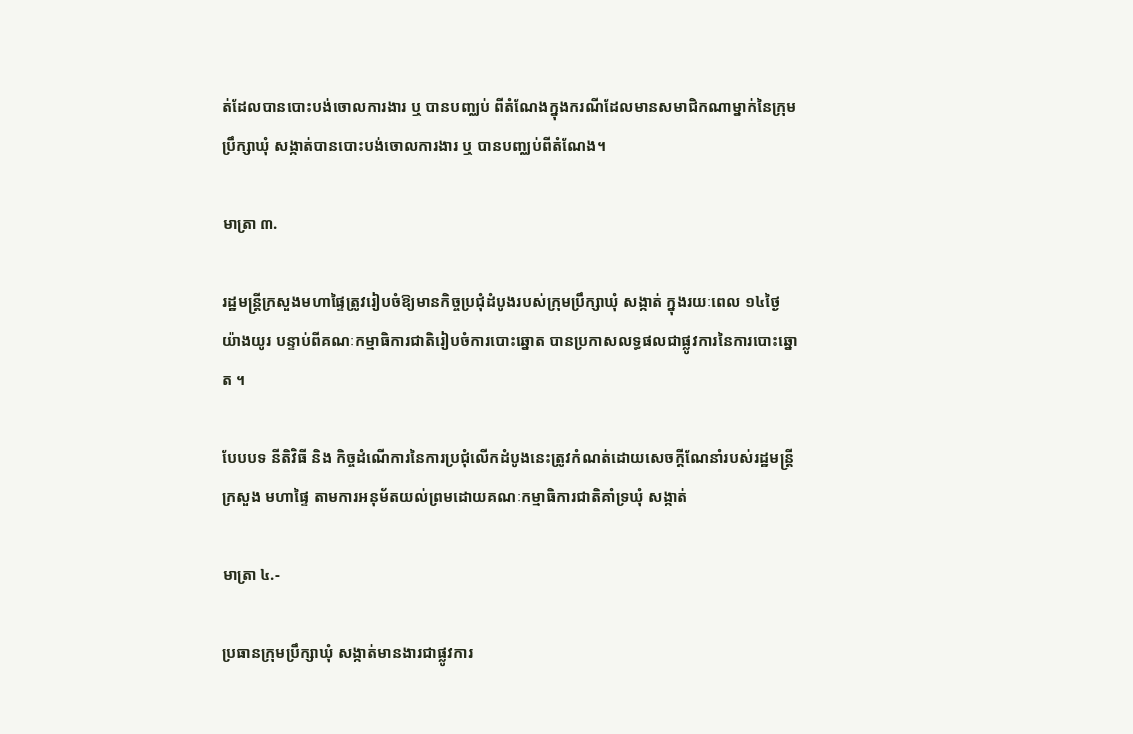ត់ដែលបានបោះបង់ចោលការងារ ឬ បានបញ្ឈប់ ពីតំណែងក្នុងករណីដែលមានសមាជិកណាម្នាក់នៃក្រុមប្រឹក្សាឃុំ សង្កាត់បានបោះបង់ចោលការងារ ឬ បានបញ្ឈប់ពីតំណែង។

មាត្រា ៣.

រដ្ឋមន្ត្រីក្រសួងមហាផ្ទៃត្រូវរៀបចំឱ្យមានកិច្ចប្រជុំដំបូងរបស់ក្រុមប្រឹក្សាឃុំ សង្កាត់ ក្នុងរយៈពេល ១៤ថ្ងៃ យ៉ាងយូរ បន្ទាប់ពីគណៈកម្មាធិការជាតិរៀបចំការបោះឆ្នោត បានប្រកាសលទ្ធផលជាផ្លូវការនៃការបោះឆ្នោត ។

បែបបទ នីតិវិធី និង កិច្ចដំណើការនៃការប្រជុំលើកដំបូងនេះត្រូវកំណត់ដោយសេចក្តីណែនាំរបស់រដ្ឋមន្ត្រីក្រសួង មហាផ្ទៃ តាមការអនុម័តយល់ព្រមដោយគណៈកម្មាធិការជាតិគាំទ្រឃុំ សង្កាត់

មាត្រា ៤.-

ប្រធានក្រុមប្រឹក្សាឃុំ សង្កាត់មានងារជាផ្លូវការ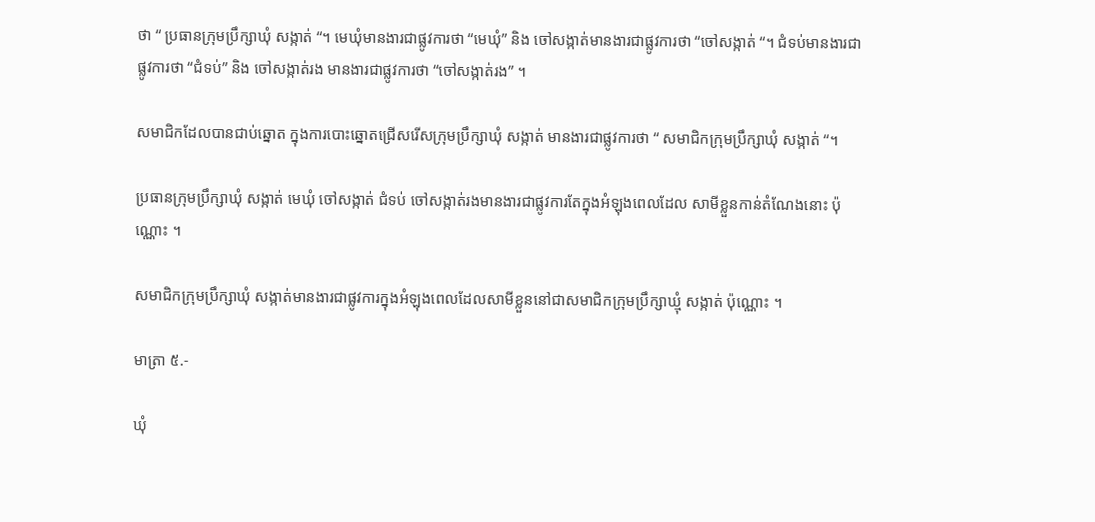ថា “ ប្រធានក្រុមប្រឹក្សាឃុំ សង្កាត់ “។ មេឃុំមានងារជាផ្លូវការថា “មេឃុំ” និង ចៅសង្កាត់មានងារជាផ្លូវការថា “ចៅសង្កាត់ “។ ជំទប់មានងារជាផ្លូវការថា “ជំទប់” និង ចៅសង្កាត់រង មានងារជាផ្លូវការថា “ចៅសង្កាត់រង” ។

សមាជិកដែលបានជាប់ឆ្នោត ក្នុងការបោះឆ្នោតជ្រើសរើសក្រុមប្រឹក្សាឃុំ សង្កាត់ មានងារជាផ្លូវការថា “ សមាជិកក្រុមប្រឹក្សាឃុំ សង្កាត់ “។

ប្រធានក្រុមប្រឹក្សាឃុំ សង្កាត់ មេឃុំ ចៅសង្កាត់ ជំទប់ ចៅសង្កាត់រងមានងារជាផ្លូវការតែក្នុងអំឡុងពេលដែល សាមីខ្លួនកាន់តំណែងនោះ ប៉ុណ្ណោះ ។

សមាជិកក្រុមប្រឹក្សាឃុំ សង្កាត់មានងារជាផ្លូវការក្នុងអំឡុងពេលដែលសាមីខ្លួននៅជាសមាជិកក្រុមប្រឹក្សាឃ្មុំ សង្កាត់ ប៉ុណ្ណោះ ។

មាត្រា ៥.-

ឃុំ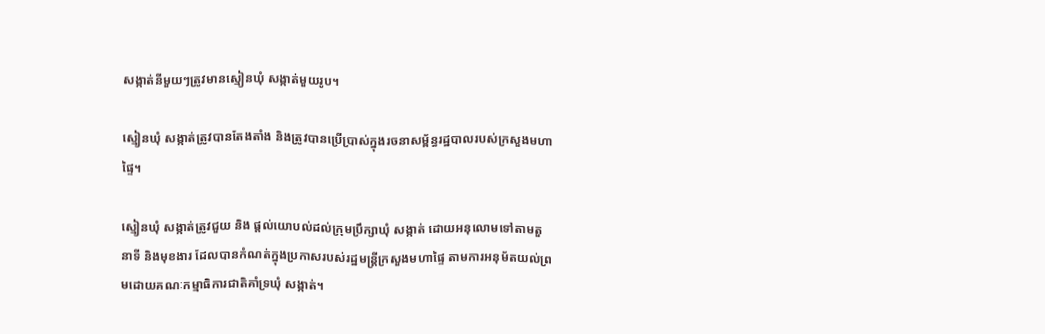សង្កាត់នីមួយៗត្រូវមានស្មៀនឃុំ សង្កាត់មួយរូប។

ស្មៀនឃុំ សង្កាត់ត្រូវបានតែងតាំង និងត្រូវបានប្រើប្រាស់ក្នុងរចនាសម្ព័ន្ធរដ្ឋបាលរបស់ក្រសួងមហាផ្ទៃ។

ស្មៀនឃុំ សង្កាត់ត្រូវជួយ និង ផ្តល់យោបល់ដល់ក្រុមប្រឹក្សាឃុំ សង្កាត់ ដោយអនុលោមទៅតាមតួនាទី និងមុខងារ ដែលបានកំណត់ក្នុងប្រកាសរបស់រដ្ឋមន្ត្រីក្រសួងមហាផ្ទៃ តាមការអនុម័តយល់ព្រមដោយគណៈកម្មាធិការជាតិគាំទ្រឃុំ សង្កាត់។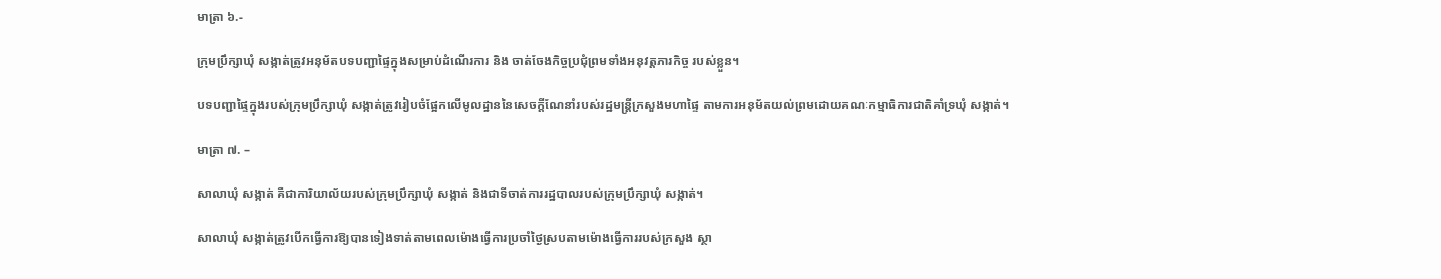មាត្រា ៦.-

ក្រុមប្រឹក្សាឃុំ សង្កាត់ត្រូវអនុម័តបទបញ្ជាផ្ទៃក្នុងសម្រាប់ដំណើរការ និង ចាត់ចែងកិច្ចប្រជុំព្រមទាំងអនុវត្តភារកិច្ច របស់ខ្លួន។

បទបញ្ជាផ្ទៃក្នុងរបស់ក្រុមប្រឹក្សាឃុំ សង្កាត់ត្រូវរៀបចំផ្អែកលើមូលដ្ឋាននៃសេចក្តីណែនាំរបស់រដ្ឋមន្ត្រីក្រសួងមហាផ្ទៃ តាមការអនុម័តយល់ព្រមដោយគណៈកម្មាធិការជាតិគាំទ្រឃុំ សង្កាត់។

មាត្រា ៧. –

សាលាឃុំ សង្កាត់ គឺជាការិយាល័យរបស់ក្រុមប្រឹក្សាឃុំ សង្កាត់ និងជាទីចាត់ការរដ្ឋបាលរបស់ក្រុមប្រឹក្សាឃុំ សង្កាត់។

សាលាឃុំ សង្កាត់ត្រូវបើកធ្វើការឱ្យបានទៀងទាត់តាមពេលម៉ោងធ្វើការប្រចាំថ្ងៃស្របតាមម៉ោងធ្វើការរបស់ក្រសួង ស្ថា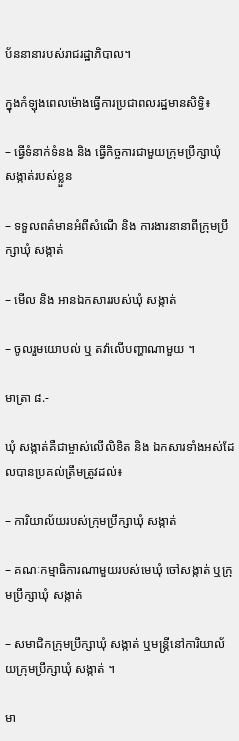ប័ននានារបស់រាជរដ្ឋាភិបាល។

ក្នុងកំឡុងពេលម៉ោងធ្វើការប្រជាពលរដ្ឋមានសិទ្ធិ៖

– ធ្វើទំនាក់ទំនង និង ធ្វើកិច្ចការជាមួយក្រុមប្រឹក្សាឃុំ សង្កាត់របស់ខ្លួន

– ទទួលពត៌មានអំពីសំណើ និង ការងារនានាពីក្រុមប្រឹក្សាឃុំ សង្កាត់

– មើល និង អានឯកសាររបស់ឃុំ សង្កាត់

– ចូលរួមយោបល់ ឬ តវ៉ាលើបញ្ហាណាមួយ ។

មាត្រា ៨.-

ឃុំ សង្កាត់គឺជាម្ចាស់លើលិខិត និង ឯកសារទាំងអស់ដែលបានប្រគល់ត្រឹមត្រូវដល់៖

– ការិយាល័យរបស់ក្រុមប្រឹក្សាឃុំ សង្កាត់

– គណៈកម្មាធិការណាមួយរបស់មេឃុំ ចៅសង្កាត់ ឬក្រុមប្រឹក្សាឃុំ សង្កាត់

– សមាជិកក្រុមប្រឹក្សាឃុំ សង្កាត់ ឬមន្រ្តីនៅការិយាល័យក្រុមប្រឹក្សាឃុំ សង្កាត់ ។

មា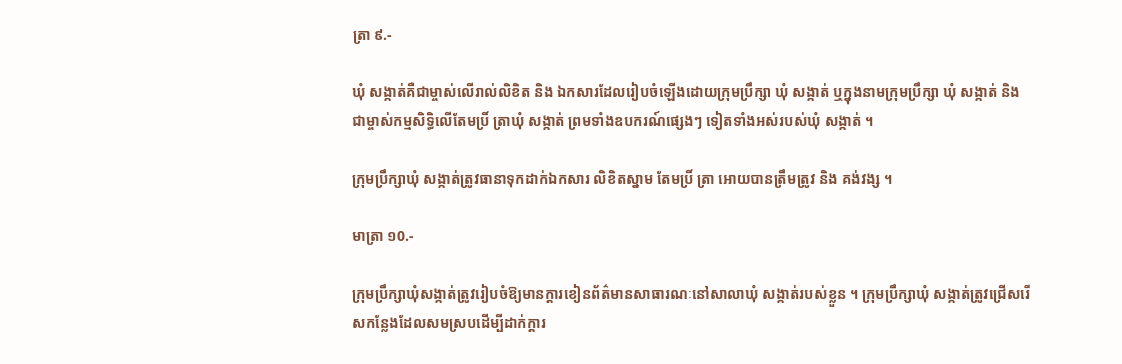ត្រា ៩.-

ឃុំ សង្កាត់គឺជាម្ចាស់លើរាល់លិខិត និង ឯកសារដែលរៀបចំឡើងដោយក្រុមប្រឹក្សា ឃុំ សង្កាត់ ឬក្នុងនាមក្រុមប្រឹក្សា ឃុំ សង្កាត់ និង ជាម្ចាស់កម្មសិទ្ធិលើតែមប្រិ៍ ត្រាឃុំ សង្កាត់ ព្រមទាំងឧបករណ៍ផ្សេងៗ ទៀតទាំងអស់របស់ឃុំ សង្កាត់ ។

ក្រុមប្រឹក្សាឃុំ សង្កាត់ត្រូវធានាទុកដាក់ឯកសារ លិខិតស្នាម តែមប្រិ៍ ត្រា អោយបានត្រឹមត្រូវ និង គង់វង្ស ។

មាត្រា ១0.-

ក្រុមប្រឹក្សាឃុំសង្កាត់ត្រូវរៀបចំឱ្យមានក្ដារខៀនព័ត៌មានសាធារណៈនៅសាលាឃុំ សង្កាត់របស់ខ្លួន ។ ក្រុមប្រឹក្សាឃុំ សង្កាត់ត្រូវជ្រើសរើសកន្លែងដែលសមស្របដើម្បីដាក់ក្តារ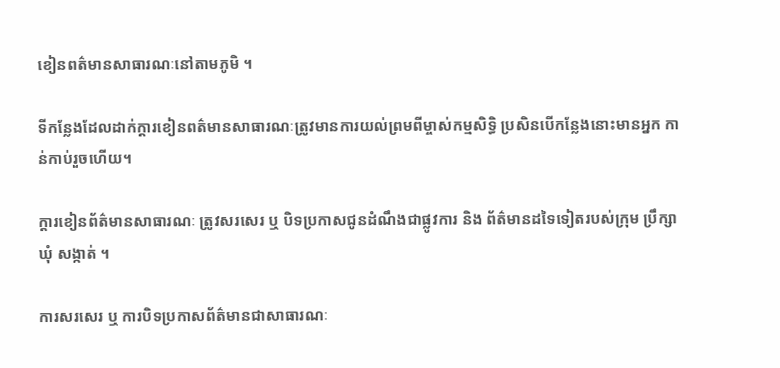ខៀនពត៌មានសាធារណៈនៅតាមភូមិ ។

ទីកន្លែងដែលដាក់ក្តារខៀនពត៌មានសាធារណៈត្រូវមានការយល់ព្រមពីម្ចាស់កម្មសិទ្ធិ ប្រសិនបើកន្លែងនោះមានអ្នក កាន់កាប់រួចហើយ។

ក្ដារខៀនព័ត៌មានសាធារណៈ ត្រូវសរសេរ ឬ បិទប្រកាសជូនដំណឹងជាផ្លូវការ និង ព័ត៌មានដទៃទៀតរបស់ក្រុម ប្រឹក្សាឃុំ សង្កាត់ ។

ការសរសេរ ឬ ការបិទប្រកាសព័ត៌មានជាសាធារណៈ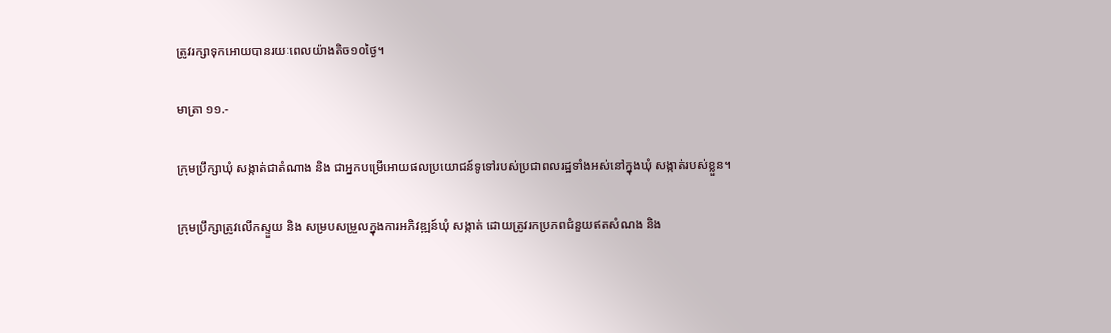ត្រូវរក្សាទុកអោយបានរយៈពេលយ៉ាងតិច១០ថ្ងៃ។

មាត្រា ១១.-

ក្រុមប្រឹក្សាឃុំ សង្កាត់ជាតំណាង និង ជាអ្នកបម្រើអោយផលប្រយោជន៍ទូទៅរបស់ប្រជាពលរដ្ឋទាំងអស់នៅក្នុងឃុំ សង្កាត់របស់ខ្លួន។

ក្រុមប្រឹក្សាត្រូវលើកស្ទួយ និង សម្របសម្រួលក្នុងការអភិវឌ្ឍន៍ឃុំ សង្កាត់ ដោយត្រូវរកប្រភពជំនួយឥតសំណង និង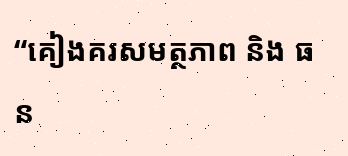“គៀងគរសមត្ថភាព និង ធន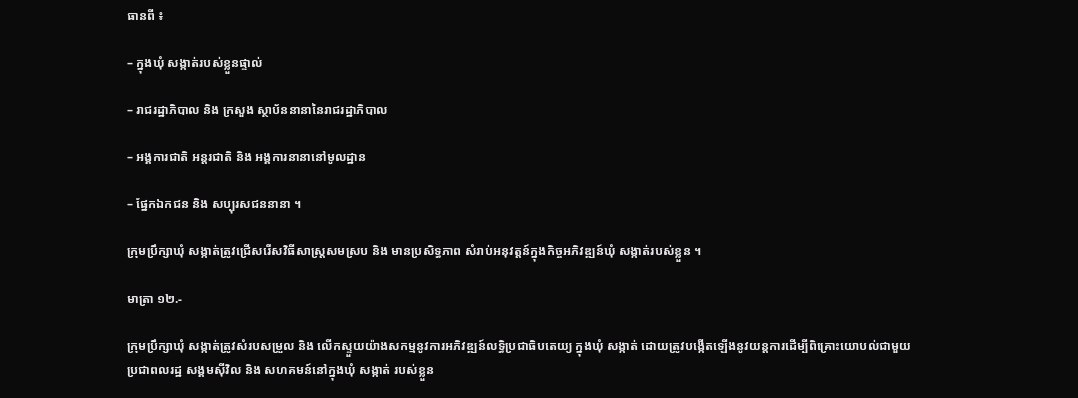ធានពី ៖

– ក្នុងឃុំ សង្កាត់របស់ខ្លួនផ្ទាល់

– រាជរដ្ឋាភិបាល និង ក្រសួង ស្ថាប័ននានានៃរាជរដ្ឋាភិបាល

– អង្គការជាតិ អន្តរជាតិ និង អង្គការនានានៅមូលដ្ឋាន

– ផ្នែកឯកជន និង សប្បុរសជននានា ។

ក្រុមប្រឹក្សាឃុំ សង្កាត់ត្រូវជ្រើសរើសវិធីសាស្រ្តសមស្រប និង មានប្រសិទ្ធភាព សំរាប់អនុវត្តន៍ក្នុងកិច្ចអភិវឌ្ឍន៍ឃុំ សង្កាត់របស់ខ្លួន ។

មាត្រា ១២.-

ក្រុមប្រឹក្សាឃុំ សង្កាត់ត្រូវសំរបសម្រួល និង លើកស្ទួយយ៉ាងសកម្មនូវការអភិវឌ្ឍន៍លទ្ធិប្រជាធិបតេយ្យ ក្នុងឃុំ សង្កាត់ ដោយត្រូវបង្កើតឡើងនូវយន្តការដើម្បីពិគ្រោះយោបល់ជាមួយប្រជាពលរដ្ឋ សង្គមស៊ីវិល និង សហគមន៍នៅក្នុងឃុំ សង្កាត់ របស់ខ្លួន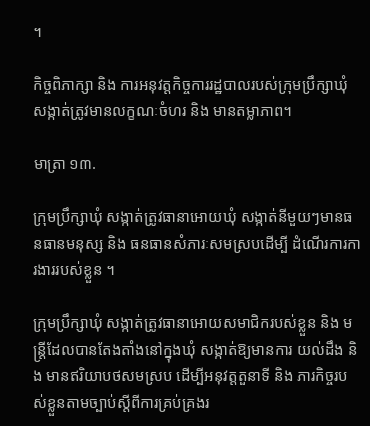។

កិច្ចពិភាក្សា និង ការអនុវត្តកិច្ចការរដ្ឋបាលរបស់ក្រុមប្រឹក្សាឃុំ សង្កាត់ត្រូវមានលក្ខណៈចំហរ និង មានតម្លាភាព។

មាត្រា ១៣.

ក្រុមប្រឹក្សាឃុំ សង្កាត់ត្រូវធានាអោយឃុំ សង្កាត់នីមួយៗមានធនធានមនុស្ស និង ធនធានសំភារៈសមស្របដើម្បី ដំណើរការការងាររបស់ខ្លួន ។

ក្រុមប្រឹក្សាឃុំ សង្កាត់ត្រូវធានាអោយសមាជិករបស់ខ្លួន និង មន្ត្រីដែលបានតែងតាំងនៅក្នុងឃុំ សង្កាត់ឱ្យមានការ យល់ដឹង និង មានឥរិយាបថសមស្រប ដើម្បីអនុវត្តតួនាទី និង ភារកិច្ចរបស់ខ្លួនតាមច្បាប់ស្តីពីការគ្រប់គ្រងរ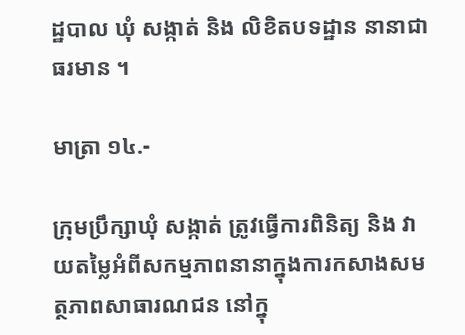ដ្ឋបាល ឃុំ សង្កាត់ និង លិខិតបទដ្ឋាន នានាជាធរមាន ។

មាត្រា ១៤.-

ក្រុមប្រឹក្សាឃុំ សង្កាត់ ត្រូវធ្វើការពិនិត្យ និង វាយតម្លៃអំពីសកម្មភាពនានាក្នុងការកសាងសមត្ថភាពសាធារណជន នៅក្នុ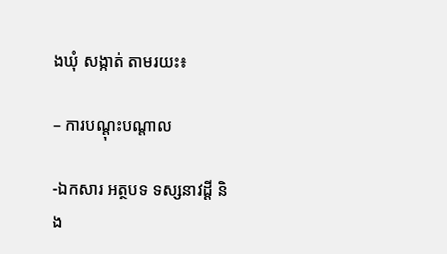ងឃុំ សង្កាត់ តាមរយះ៖

– ការបណ្តុះបណ្តាល

-ឯកសារ អត្ថបទ ទស្សនាវដ្ដី និង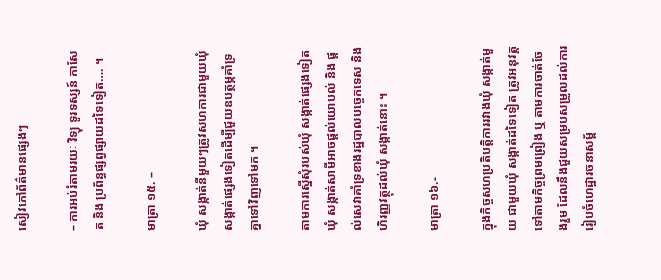សៀវភៅព័ត៌មានផ្សេងៗ

– ការអប់រំតាមរយៈ វិទ្យុ ទូរទស្សន៍ កាសែត និង ប្រព័ន្ធផ្សព្វផ្សាយដទៃទៀត…. ។

មាត្រា ១៥. –

ឃុំ សង្កាត់នីមួយៗត្រូវសហការជាមួយឃុំ សង្កាត់ផ្សេងទៀតដើម្បីជួយឧបត្ថម្ភគាំទ្រគ្នាទៅវិញទៅមក ។

តាមការស្នើសុំរបស់ឃុំ សង្កាត់ផ្សេងទៀត ឃុំ សង្កាត់សាមីអាចផ្ដល់យោបល់ និង ផ្តល់សេវាគាំទ្រខាងរដ្ឋបាលបច្ចេកទេស និង ហិរញ្ញវត្ថុដល់ឃុំ សង្កាត់នោះ ។

មាត្រា ១៦.-

ក្នុងកិច្ចសហប្រតិបត្តិការរវាងឃុំ សង្កាត់មួយ ជាមួយឃុំ សង្កាត់ដទៃទៀត ត្រូវអនុវត្តទៅតាមកិច្ចព្រមព្រៀង ឬ តាមការចាត់ចែងរួម ដែលនឹងជួយសម្របសម្រួលដល់ការរៀបចំហេដ្ឋារចនាសម្ព័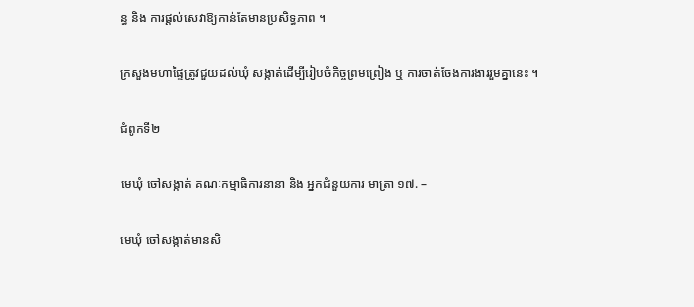ន្ធ និង ការផ្តល់សេវាឱ្យកាន់តែមានប្រសិទ្ធភាព ។

ក្រសួងមហាផ្ទៃត្រូវជួយដល់ឃុំ សង្កាត់ដើម្បីរៀបចំកិច្ចព្រមព្រៀង ឬ ការចាត់ចែងការងាររួមគ្នានេះ ។

ជំពូកទី២

មេឃុំ ចៅសង្កាត់ គណៈកម្មាធិការនានា និង អ្នកជំនួយការ មាត្រា ១៧. –

មេឃុំ ចៅសង្កាត់មានសិ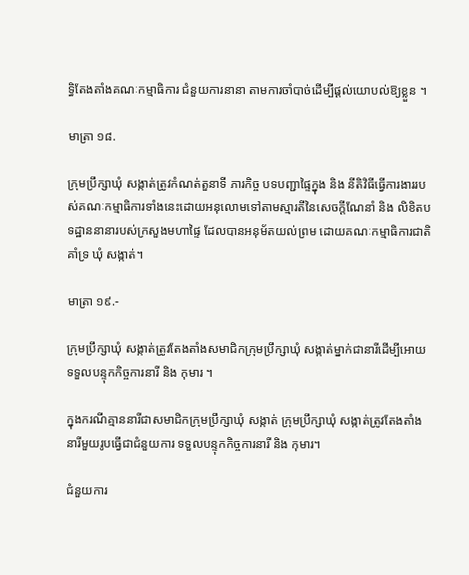ទ្ធិតែងតាំងគណៈកម្មាធិការ ជំនួយការនានា តាមការចាំបាច់ដើម្បីផ្តល់យោបល់ឱ្យខ្លួន ។

មាត្រា ១៨.

ក្រុមប្រឹក្សាឃុំ សង្កាត់ត្រូវកំណត់តួនាទី ភារកិច្ច បទបញ្ជាផ្ទៃក្នុង និង នីតិវិធីធ្វើការងាររបស់គណៈកម្មាធិការទាំងនេះដោយអនុលោមទៅតាមស្មារតីនៃសេចក្តីណែនាំ និង លិខិតបទដ្ឋាននានារបស់ក្រសួងមហាផ្ទៃ ដែលបានអនុម័តយល់ព្រម ដោយគណៈកម្មាធិការជាតិគាំទ្រ ឃុំ សង្កាត់។

មាត្រា ១៩.-

ក្រុមប្រឹក្សាឃុំ សង្កាត់ត្រូវតែងតាំងសមាជិកក្រុមប្រឹក្សាឃុំ សង្កាត់ម្នាក់ជានារីដើម្បីអោយទទួលបន្ទុកកិច្ចការនារី និង កុមារ ។

ក្នុងករណីគ្មាននារីជាសមាជិកក្រុមប្រឹក្សាឃុំ សង្កាត់ ក្រុមប្រឹក្សាឃុំ សង្កាត់ត្រូវតែងតាំងនារីមួយរូបធ្វើជាជំនួយការ ទទួលបន្ទុកកិច្ចការនារី និង កុមារ។

ជំនួយការ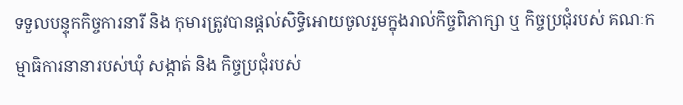ទទួលបន្ទុកកិច្ចការនារី និង កុមារត្រូវបានផ្តល់សិទ្ធិអោយចូលរួមក្នុងរាល់កិច្ចពិភាក្សា ឬ កិច្ចប្រជុំរបស់ គណៈកម្មាធិការនានារបស់ឃុំ សង្កាត់ និង កិច្ចប្រជុំរបស់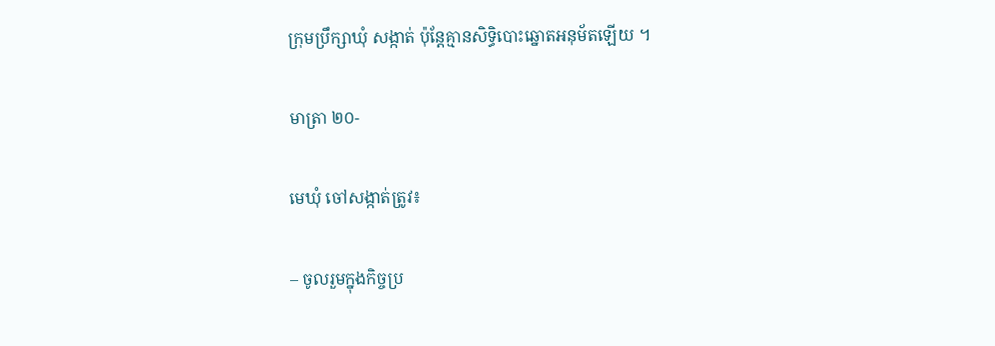ក្រុមប្រឹក្សាឃុំ សង្កាត់ ប៉ុន្តែគ្មានសិទ្ធិបោះឆ្នោតអនុម័តឡើយ ។

មាត្រា ២០-

មេឃុំ ចៅសង្កាត់ត្រូវ៖

– ចូលរួមក្នុងកិច្ចប្រ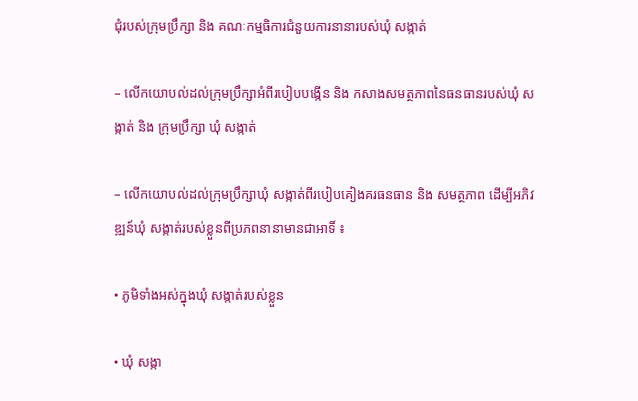ជុំរបស់ក្រុមប្រឹក្សា និង គណៈកម្មធិការជំនួយការនានារបស់ឃុំ សង្កាត់

– លើកយោបល់ដល់ក្រុមប្រឹក្សាអំពីរបៀបបង្កើន និង កសាងសមត្ថភាពនៃធនធានរបស់ឃុំ សង្កាត់ និង ក្រុមប្រឹក្សា ឃុំ សង្កាត់

– លើកយោបល់ដល់ក្រុមប្រឹក្សាឃុំ សង្កាត់ពីរបៀបគៀងគរធនធាន និង សមត្ថភាព ដើម្បីអភិវឌ្ឍន៍ឃុំ សង្កាត់របស់ខ្លួនពីប្រភពនានាមានជាអាទិ៍ ៖

• ភូមិទាំងអស់ក្នុងឃុំ សង្កាត់របស់ខ្លួន

• ឃុំ សង្កា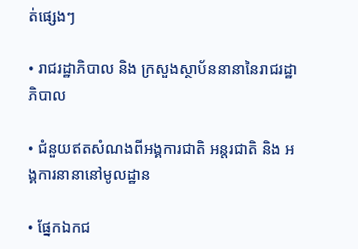ត់ផ្សេងៗ

• រាជរដ្ឋាភិបាល និង ក្រសួងស្ថាប័ននានានៃរាជរដ្ឋាភិបាល

• ជំនួយឥតសំណងពីអង្គការជាតិ អន្តរជាតិ និង អង្គការនានានៅមូលដ្ឋាន

• ផ្នែកឯកជ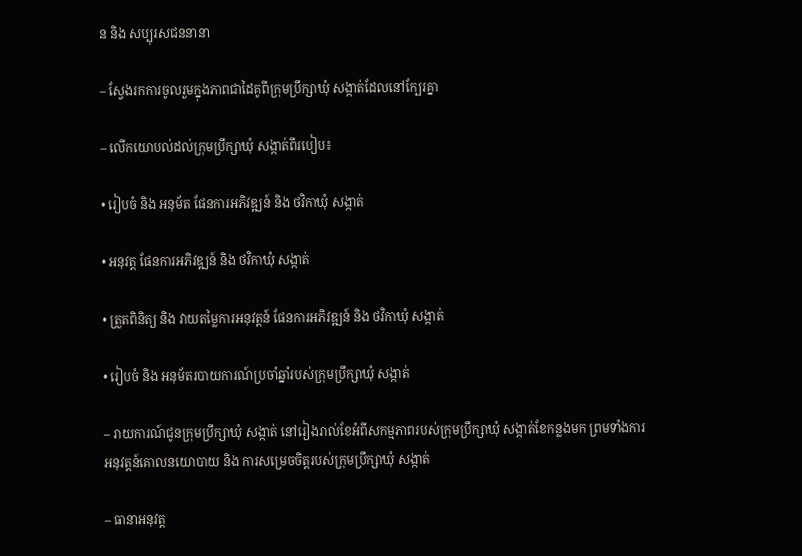ន និង សប្បុរសជននានា

– ស្វែងរកការចូលរួមក្នុងភាពជាដៃគូពីក្រុមប្រឹក្សាឃុំ សង្កាត់ដែលនៅក្បែរគ្នា

– លើកយោបល់ដល់ក្រុមប្រឹក្សាឃុំ សង្កាត់ពីរបៀប៖

• រៀបចំ និង អនុម័ត ផែនការអភិវឌ្ឍន៍ និង ថវិកាឃុំ សង្កាត់

• អនុវត្ត ផែនការអភិវឌ្ឍន៍ និង ថវិកាឃុំ សង្កាត់

• ត្រួតពិនិត្យ និង វាយតម្លៃការអនុវត្តន៍ ផែនការអភិវឌ្ឍន៍ និង ថវិកាឃុំ សង្កាត់

• រៀបចំ និង អនុម័តរបាយការណ៍ប្រចាំឆ្នាំរបស់ក្រុមប្រឹក្សាឃុំ សង្កាត់

– រាយការណ៍ជូនក្រុមប្រឹក្សាឃុំ សង្កាត់ នៅរៀងរាល់ខែអំពីសកម្មភាពរបស់ក្រុមប្រឹក្សាឃុំ សង្កាត់ខែកន្លងមក ព្រមទាំងការអនុវត្តន៍គោលនយោបាយ និង ការសម្រេចចិត្តរបស់ក្រុមប្រឹក្សាឃុំ សង្កាត់

– ធានាអនុវត្ត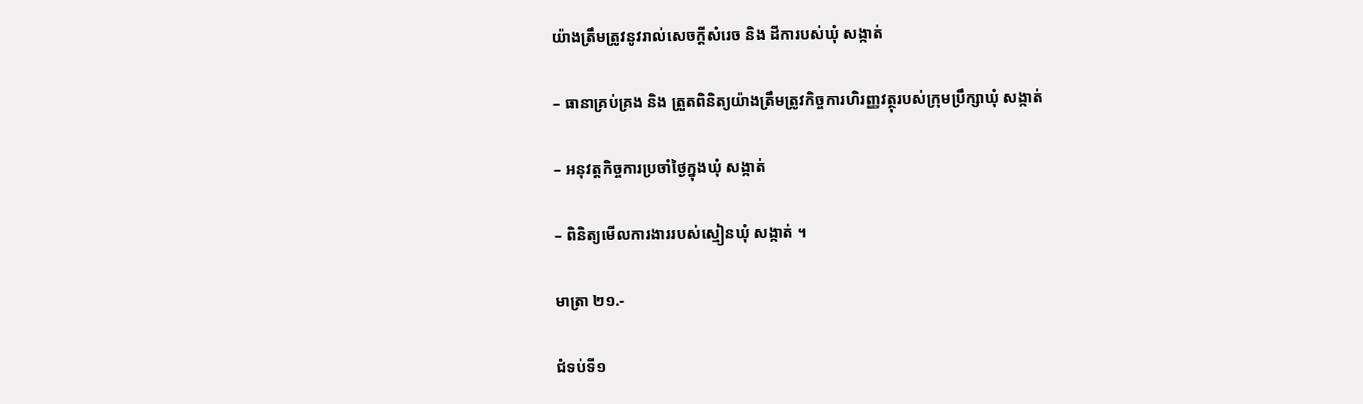យ៉ាងត្រឹមត្រូវនូវរាល់សេចក្តីសំរេច និង ដីការបស់ឃុំ សង្កាត់

– ធានាគ្រប់គ្រង និង ត្រួតពិនិត្យយ៉ាងត្រឹមត្រូវកិច្ចការហិរញ្ញវត្ថុរបស់ក្រុមប្រឹក្សាឃុំ សង្កាត់

– អនុវត្តកិច្ចការប្រចាំថ្ងៃក្នុងឃុំ សង្កាត់

– ពិនិត្យមើលការងាររបស់ស្មៀនឃុំ សង្កាត់ ។

មាត្រា ២១.-

ជំទប់ទី១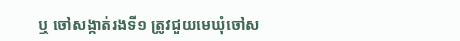ឬ ចៅសង្កាត់រងទី១ ត្រូវជួយមេឃុំចៅស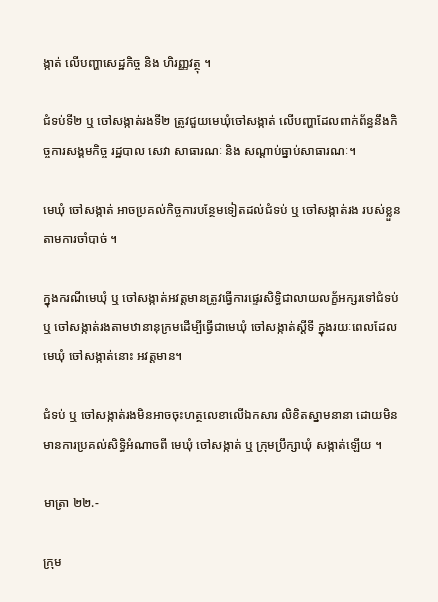ង្កាត់ លើបញ្ហាសេដ្ឋកិច្ច និង ហិរញ្ញវត្ថុ ។

ជំទប់ទី២ ឬ ចៅសង្កាត់រងទី២ ត្រូវជួយមេឃុំចៅសង្កាត់ លើបញ្ហាដែលពាក់ព័ន្ធនឹងកិច្ចការសង្គមកិច្ច រដ្ឋបាល សេវា សាធារណៈ និង សណ្តាប់ធ្នាប់សាធារណៈ។

មេឃុំ ចៅសង្កាត់ អាចប្រគល់កិច្ចការបន្ថែមទៀតដល់ជំទប់ ឬ ចៅសង្កាត់រង របស់ខ្លួនតាមការចាំបាច់ ។

ក្នុងករណីមេឃុំ ឬ ចៅសង្កាត់អវត្តមានត្រូវធ្វើការផ្ទេរសិទ្ធិជាលាយលក្ខ័អក្សរទៅជំទប់ ឬ ចៅសង្កាត់រងតាមឋានានុក្រមដើម្បីធ្វើជាមេឃុំ ចៅសង្កាត់ស្តីទី ក្នុងរយៈពេលដែលមេឃុំ ចៅសង្កាត់នោះ អវត្តមាន។

ជំទប់ ឬ ចៅសង្កាត់រងមិនអាចចុះហត្ថលេខាលើឯកសារ លិខិតស្នាមនានា ដោយមិនមានការប្រគល់សិទ្ធិអំណាចពី មេឃុំ ចៅសង្កាត់ ឬ ក្រុមប្រឹក្សាឃុំ សង្កាត់ឡើយ ។

មាត្រា ២២.-

ក្រុម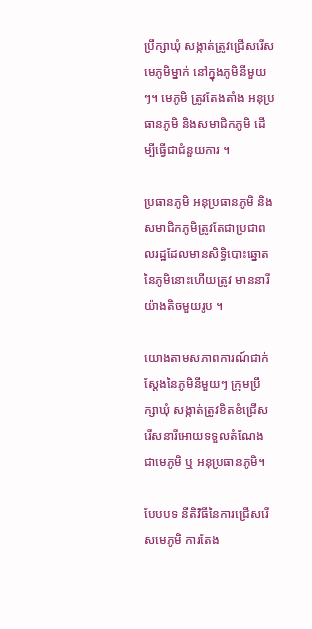ប្រឹក្សាឃុំ សង្កាត់ត្រូវជ្រើសរើសមេភូមិម្នាក់ នៅក្នុងភូមិនីមួយៗ។ មេភូមិ ត្រូវតែងតាំង អនុប្រធានភូមិ និងសមាជិកភូមិ ដើម្បីធ្វើជាជំនួយការ ។

ប្រធានភូមិ អនុប្រធានភូមិ និងសមាជិកភូមិត្រូវតែជាប្រជាពលរដ្ឋដែលមានសិទ្ធិបោះឆ្នោតនៃភូមិនោះហើយត្រូវ មាននារីយ៉ាងតិចមួយរូប ។

យោងតាមសភាពការណ៍ជាក់ស្តែងនៃភូមិនីមួយៗ ក្រុមប្រឹក្សាឃុំ សង្កាត់ត្រូវខិតខំជ្រើសរើសនារីអោយទទួលតំណែង ជាមេភូមិ ឬ អនុប្រធានភូមិ។

បែបបទ នីតិវិធីនៃការជ្រើសរើសមេភូមិ ការតែង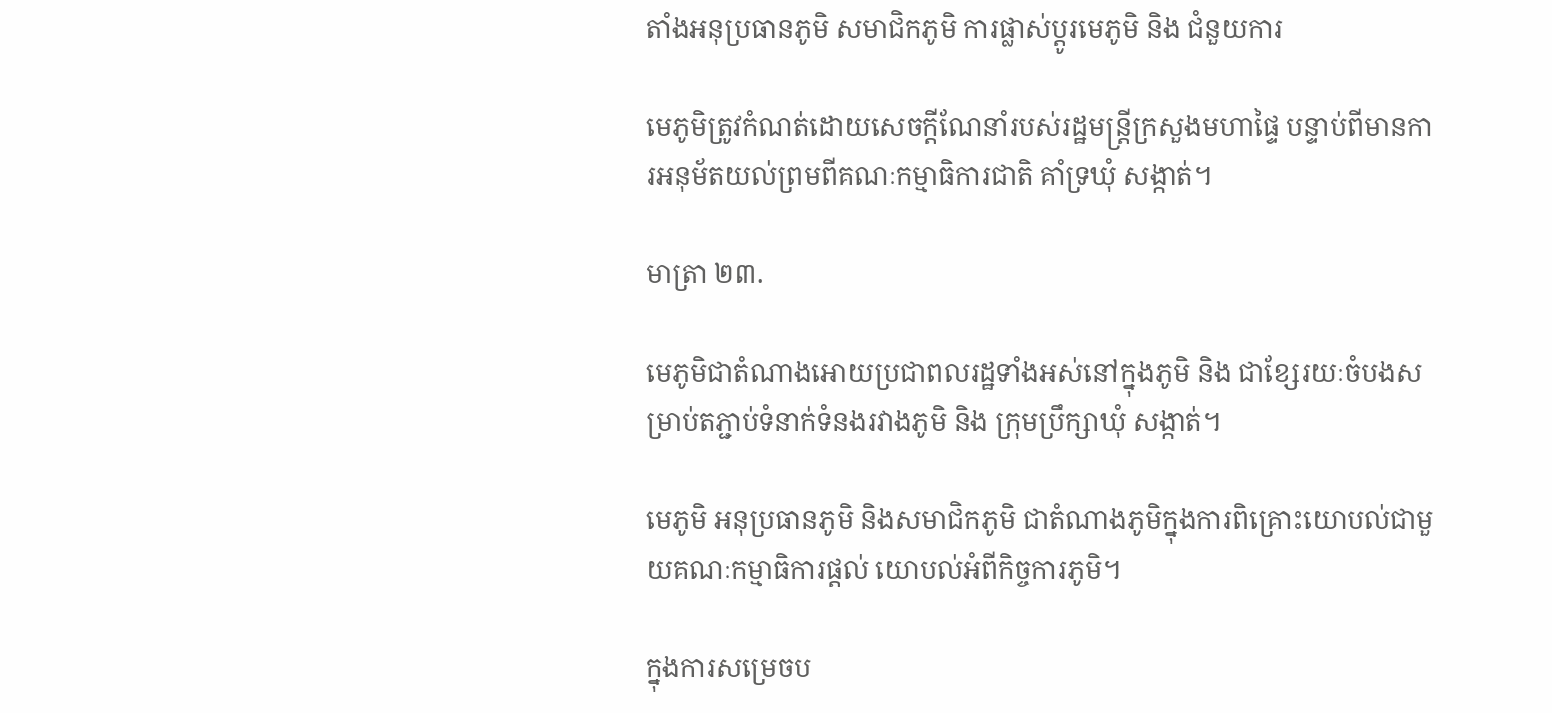តាំងអនុប្រធានភូមិ សមាជិកភូមិ ការផ្លាស់ប្តូរមេភូមិ និង ជំនួយការ

មេភូមិត្រូវកំណត់ដោយសេចក្តីណែនាំរបស់រដ្ឋមន្ត្រីក្រសួងមហាផ្ទៃ បន្ទាប់ពីមានការអនុម័តយល់ព្រមពីគណៈកម្មាធិការជាតិ គាំទ្រឃុំ សង្កាត់។

មាត្រា ២៣.

មេភូមិជាតំណាងអោយប្រជាពលរដ្ឋទាំងអស់នៅក្នុងភូមិ និង ជាខ្សែរយៈចំបងសម្រាប់តភ្ជាប់ទំនាក់ទំនងរវាងភូមិ និង ក្រុមប្រឹក្សាឃុំ សង្កាត់។

មេភូមិ អនុប្រធានភូមិ និងសមាជិកភូមិ ជាតំណាងភូមិក្នុងការពិគ្រោះយោបល់ជាមួយគណៈកម្មាធិការផ្តល់ យោបល់អំពីកិច្ចការភូមិ។

ក្នុងការសម្រេចប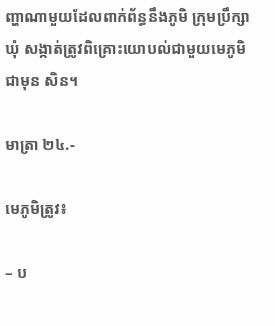ញ្ហាណាមួយដែលពាក់ព័ន្ធនឹងភូមិ ក្រុមប្រឹក្សាឃុំ សង្កាត់ត្រូវពិគ្រោះយោបល់ជាមួយមេភូមិជាមុន សិន។

មាត្រា ២៤.-

មេភូមិត្រូវ៖

– ប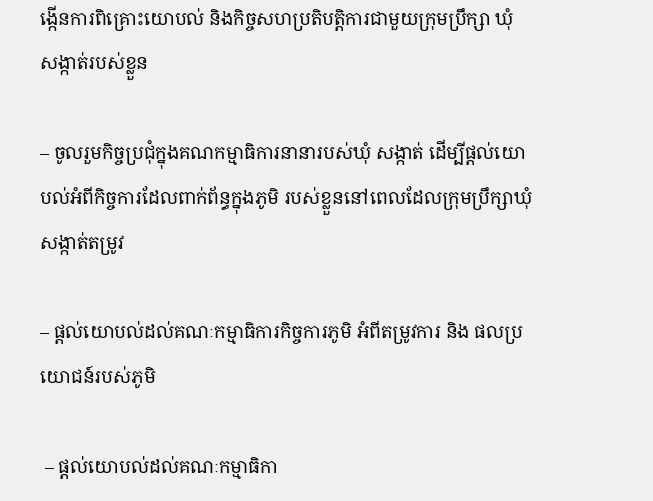ង្កើនការពិគ្រោះយោបល់ និងកិច្ចសហប្រតិបត្តិការជាមួយក្រុមប្រឹក្សា ឃុំ សង្កាត់របស់ខ្លួន

– ចូលរួមកិច្ចប្រជុំក្នុងគណកម្មាធិការនានារបស់ឃុំ សង្កាត់ ដើម្បីផ្តល់យោបល់អំពីកិច្ចការដែលពាក់ព័ន្ធក្នុងភូមិ របស់ខ្លួននៅពេលដែលក្រុមប្រឹក្សាឃុំ សង្កាត់តម្រូវ

– ផ្តល់យោបល់ដល់គណៈកម្មាធិការកិច្ចការភូមិ អំពីតម្រូវការ និង ផលប្រយោជន៍របស់ភូមិ

 – ផ្តល់យោបល់ដល់គណៈកម្មាធិកា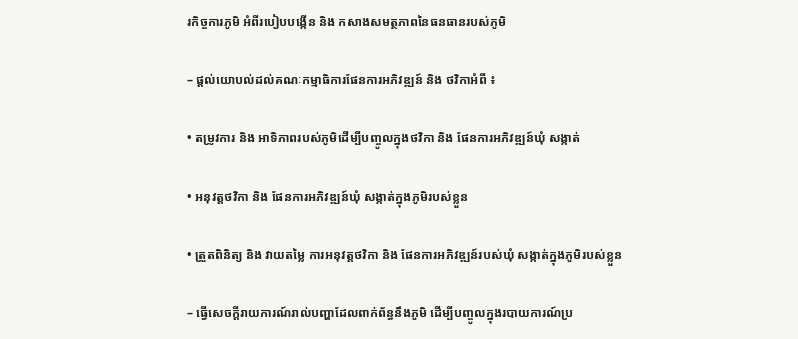រកិច្ចការភូមិ អំពីរបៀបបង្កើន និង កសាងសមត្ថភាពនៃធនធានរបស់ភូមិ

– ផ្តល់យោបល់ដល់គណៈកម្មាធិការផែនការអភិវឌ្ឍន៍ និង ថវិកាអំពី ៖

• តម្រូវការ និង អាទិភាពរបស់ភូមិដើម្បីបញ្ចូលក្នុងថវិកា និង ផែនការអភិវឌ្ឍន៍ឃុំ សង្កាត់

• អនុវត្តថវិកា និង ផែនការអភិវឌ្ឍន៍ឃុំ សង្កាត់ក្នុងភូមិរបស់ខ្លួន

• ត្រួតពិនិត្យ និង វាយតម្លៃ ការអនុវត្តថវិកា និង ផែនការអភិវឌ្ឍន៍របស់ឃុំ សង្កាត់ក្នុងភូមិរបស់ខ្លួន

– ធ្វើសេចក្តីរាយការណ៍រាល់បញ្ហាដែលពាក់ព័ន្ធនឹងភូមិ ដើម្បីបញ្ចូលក្នុងរបាយការណ៍ប្រ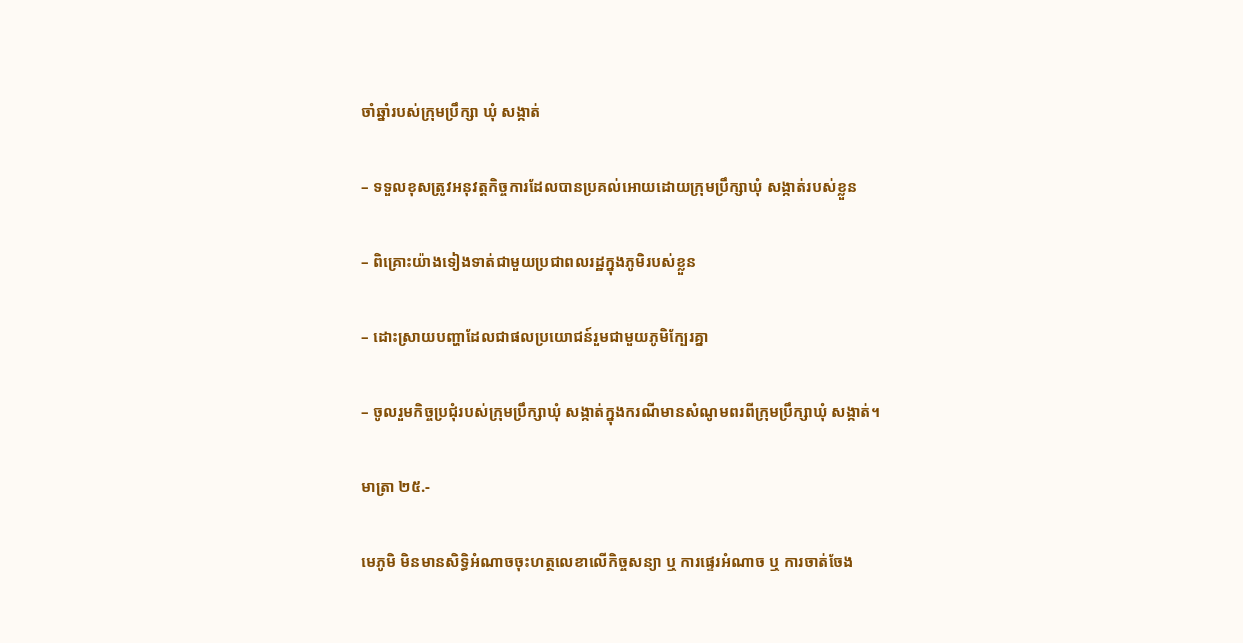ចាំឆ្នាំរបស់ក្រុមប្រឹក្សា ឃុំ សង្កាត់

– ទទួលខុសត្រូវអនុវត្តកិច្ចការដែលបានប្រគល់អោយដោយក្រុមប្រឹក្សាឃុំ សង្កាត់របស់ខ្លួន

– ពិគ្រោះយ៉ាងទៀងទាត់ជាមួយប្រជាពលរដ្ឋក្នុងភូមិរបស់ខ្លួន

– ដោះស្រាយបញ្ហាដែលជាផលប្រយោជន៍រួមជាមួយភូមិក្បែរគ្នា

– ចូលរួមកិច្ចប្រជុំរបស់ក្រុមប្រឹក្សាឃុំ សង្កាត់ក្នុងករណីមានសំណូមពរពីក្រុមប្រឹក្សាឃុំ សង្កាត់។

មាត្រា ២៥.-

មេភូមិ មិនមានសិទ្ធិអំណាចចុះហត្ថលេខាលើកិច្ចសន្យា ឬ ការផ្ទេរអំណាច ឬ ការចាត់ចែង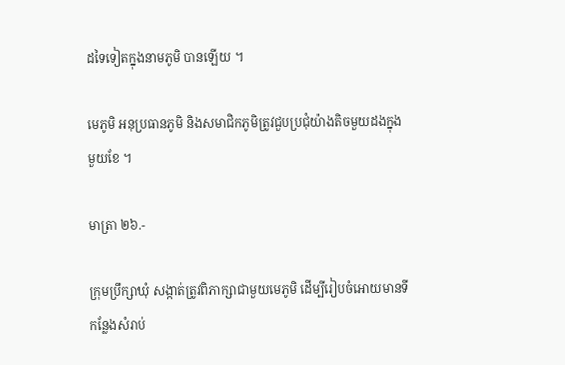ដទៃទៀតក្នុងនាមភូមិ បានឡើយ ។

មេភូមិ អនុប្រធានភូមិ និងសមាជិកភូមិត្រូវជួបប្រជុំយ៉ាងតិចមួយដងក្នុងមួយខែ ។

មាត្រា ២៦.-

ក្រុមប្រឹក្សាឃុំ សង្កាត់ត្រូវពិភាក្សាជាមួយមេភូមិ ដើម្បីរៀបចំអោយមានទីកន្លែងសំរាប់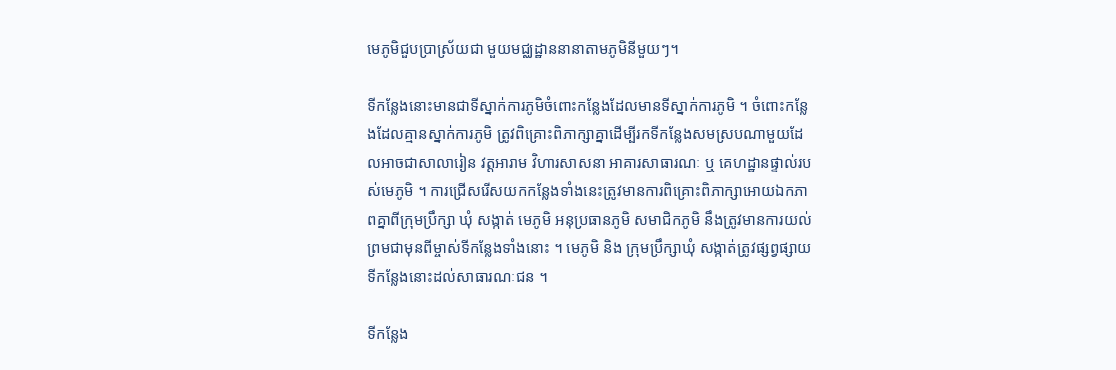មេភូមិជួបប្រាស្រ័យជា មួយមជ្ឈដ្ឋាននានាតាមភូមិនីមួយៗ។

ទីកន្លែងនោះមានជាទីស្នាក់ការភូមិចំពោះកន្លែងដែលមានទីស្នាក់ការភូមិ ។ ចំពោះកន្លែងដែលគ្មានស្នាក់ការភូមិ ត្រូវពិគ្រោះពិភាក្សាគ្នាដើម្បីរកទីកន្លែងសមស្របណាមួយដែលអាចជាសាលារៀន វត្តអារាម វិហារសាសនា អាគារសាធារណៈ ឬ គេហដ្ឋានផ្ទាល់របស់មេភូមិ ។ ការជ្រើសរើសយកកន្លែងទាំងនេះត្រូវមានការពិគ្រោះពិភាក្សាអោយឯកភាពគ្នាពីក្រុមប្រឹក្សា ឃុំ សង្កាត់ មេភូមិ អនុប្រធានភូមិ សមាជិកភូមិ នឹងត្រូវមានការយល់ព្រមជាមុនពីម្ចាស់ទីកន្លែងទាំងនោះ ។ មេភូមិ និង ក្រុមប្រឹក្សាឃុំ សង្កាត់ត្រូវផ្សព្វផ្សាយទីកន្លែងនោះដល់សាធារណៈជន ។

ទីកន្លែង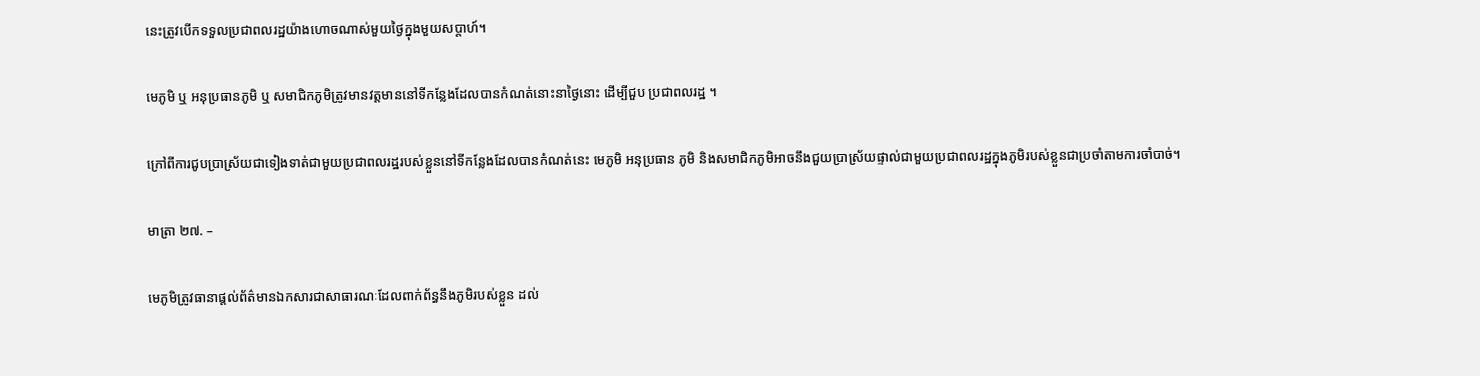នេះត្រូវបើកទទួលប្រជាពលរដ្ឋយ៉ាងហោចណាស់មួយថ្ងៃក្នុងមួយសប្តាហ៍។

មេភូមិ ឬ អនុប្រធានភូមិ ឬ សមាជិកភូមិត្រូវមានវត្តមាននៅទីកន្លែងដែលបានកំណត់នោះនាថ្ងៃនោះ ដើម្បីជួប ប្រជាពលរដ្ឋ ។

ក្រៅពីការជូបប្រាស្រ័យជាទៀងទាត់ជាមួយប្រជាពលរដ្ឋរបស់ខ្លួននៅទីកន្លែងដែលបានកំណត់នេះ មេភូមិ អនុប្រធាន ភូមិ និងសមាជិកភូមិអាចនឹងជួយប្រាស្រ័យផ្ទាល់ជាមួយប្រជាពលរដ្ឋក្នុងភូមិរបស់ខ្លួនជាប្រចាំតាមការចាំបាច់។

មាត្រា ២៧. –

មេភូមិត្រូវធានាផ្តល់ព័ត៌មានឯកសារជាសាធារណៈដែលពាក់ព័ន្ធនឹងភូមិរបស់ខ្លួន ដល់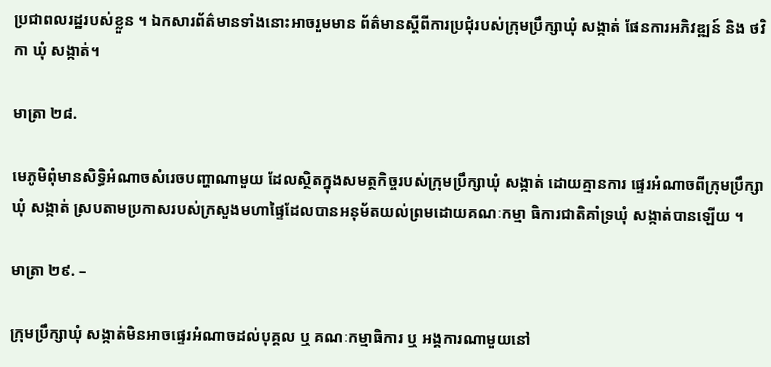ប្រជាពលរដ្ឋរបស់ខ្លួន ។ ឯកសារព័ត៌មានទាំងនោះអាចរួមមាន ព័ត៌មានស្តីពីការប្រជុំរបស់ក្រុមប្រឹក្សាឃុំ សង្កាត់ ផែនការអភិវឌ្ឍន៍ និង ថវិកា ឃុំ សង្កាត់។

មាត្រា ២៨.

មេភូមិពុំមានសិទ្ធិអំណាចសំរេចបញ្ហាណាមួយ ដែលស្ថិតក្នុងសមត្ថកិច្ចរបស់ក្រុមប្រឹក្សាឃុំ សង្កាត់ ដោយគ្មានការ ផ្ទេរអំណាចពីក្រុមប្រឹក្សាឃុំ សង្កាត់ ស្របតាមប្រកាសរបស់ក្រសួងមហាផ្ទៃដែលបានអនុម័តយល់ព្រមដោយគណៈកម្មា ធិការជាតិគាំទ្រឃុំ សង្កាត់បានឡើយ ។

មាត្រា ២៩. –

ក្រុមប្រឹក្សាឃុំ សង្កាត់មិនអាចផ្ទេរអំណាចដល់បុគ្គល ឬ គណៈកម្មាធិការ ឬ អង្គការណាមួយនៅ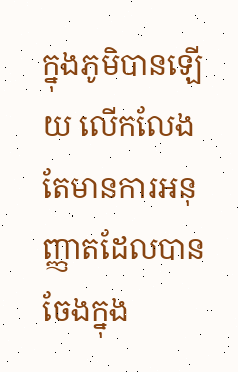ក្នុងភូមិបានឡើយ លើកលែងតែមានការអនុញ្ញាតដែលបានចែងក្នុង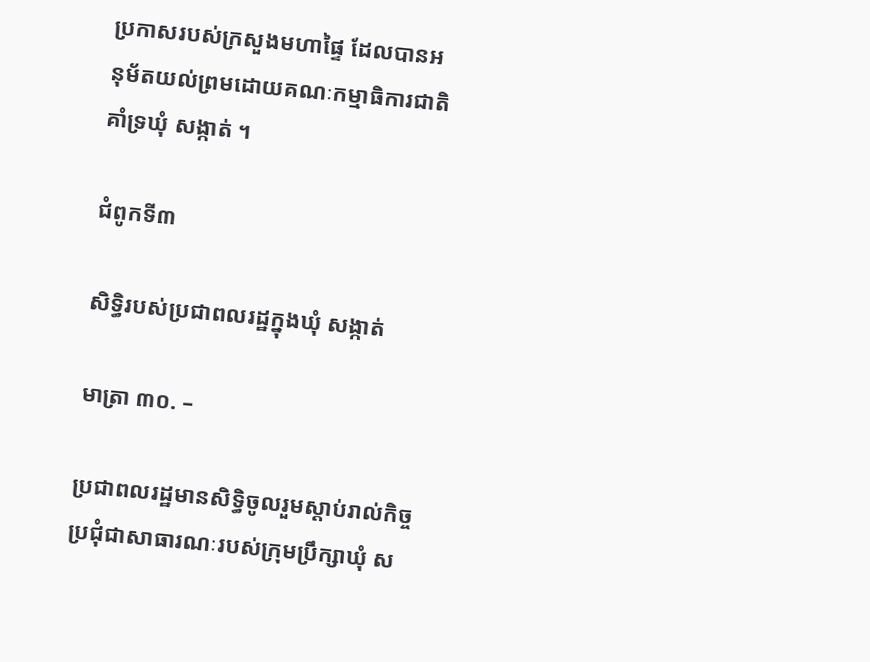ប្រកាសរបស់ក្រសួងមហាផ្ទៃ ដែលបានអនុម័តយល់ព្រមដោយគណៈកម្មាធិការជាតិគាំទ្រឃុំ សង្កាត់ ។

ជំពូកទី៣

សិទ្ធិរបស់ប្រជាពលរដ្ឋក្នុងឃុំ សង្កាត់

មាត្រា ៣០. –

ប្រជាពលរដ្ឋមានសិទ្ធិចូលរួមស្តាប់រាល់កិច្ចប្រជុំជាសាធារណៈរបស់ក្រុមប្រឹក្សាឃុំ ស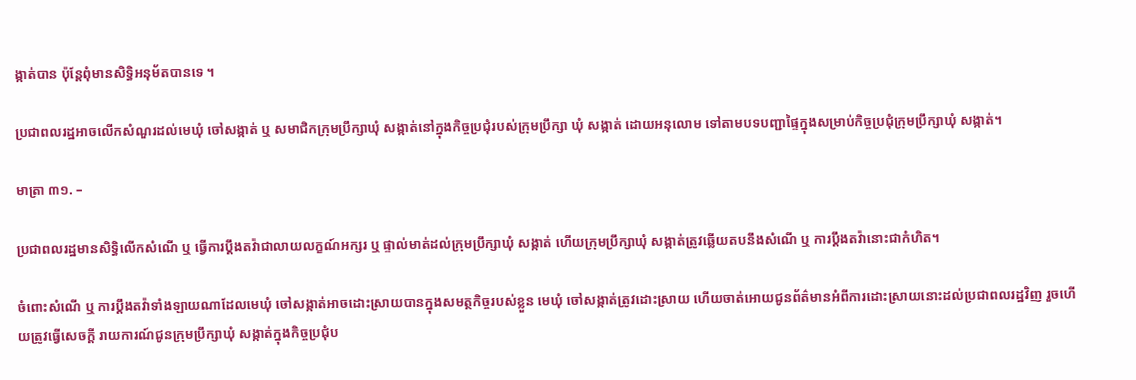ង្កាត់បាន ប៉ុន្តែពុំមានសិទ្ធិអនុម័តបានទេ ។

ប្រជាពលរដ្ឋអាចលើកសំណួរដល់មេឃុំ ចៅសង្កាត់ ឬ សមាជិកក្រុមប្រឹក្សាឃុំ សង្កាត់នៅក្នុងកិច្ចប្រជុំរបស់ក្រុមប្រឹក្សា ឃុំ សង្កាត់ ដោយអនុលោម ទៅតាមបទបញ្ជាផ្ទៃក្នុងសម្រាប់កិច្ចប្រជុំក្រុមប្រឹក្សាឃុំ សង្កាត់។

មាត្រា ៣១. –

ប្រជាពលរដ្ឋមានសិទ្ធិលើកសំណើ ឬ ធ្វើការប្តឹងតវ៉ាជាលាយលក្ខណ៍អក្សរ ឬ ផ្ទាល់មាត់ដល់ក្រុមប្រឹក្សាឃុំ សង្កាត់ ហើយក្រុមប្រឹក្សាឃុំ សង្កាត់ត្រូវឆ្លើយតបនឹងសំណើ ឬ ការប្តឹងតវ៉ានោះជាកំហិត។

ចំពោះសំណើ ឬ ការប្តឹងតវ៉ាទាំងឡាយណាដែលមេឃុំ ចៅសង្កាត់អាចដោះស្រាយបានក្នុងសមត្ថកិច្ចរបស់ខ្លួន មេឃុំ ចៅសង្កាត់ត្រូវដោះស្រាយ ហើយចាត់អោយជូនព័ត៌មានអំពីការដោះស្រាយនោះដល់ប្រជាពលរដ្ឋវិញ រួចហើយត្រូវធ្វើសេចក្តី រាយការណ៍ជូនក្រុមប្រឹក្សាឃុំ សង្កាត់ក្នុងកិច្ចប្រជុំប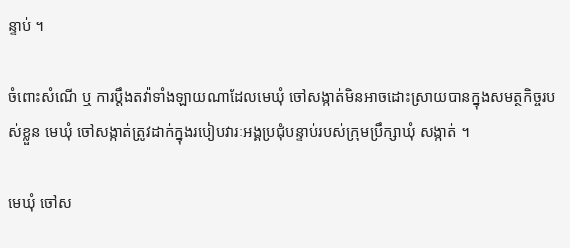ន្ទាប់ ។

ចំពោះសំណើ ឬ ការប្តឹងតវ៉ាទាំងឡាយណាដែលមេឃុំ ចៅសង្កាត់មិនអាចដោះស្រាយបានក្នុងសមត្ថកិច្ចរបស់ខ្លួន មេឃុំ ចៅសង្កាត់ត្រូវដាក់ក្នុងរបៀបវារៈអង្គប្រជុំបន្ទាប់របស់ក្រុមប្រឹក្សាឃុំ សង្កាត់ ។

មេឃុំ ចៅស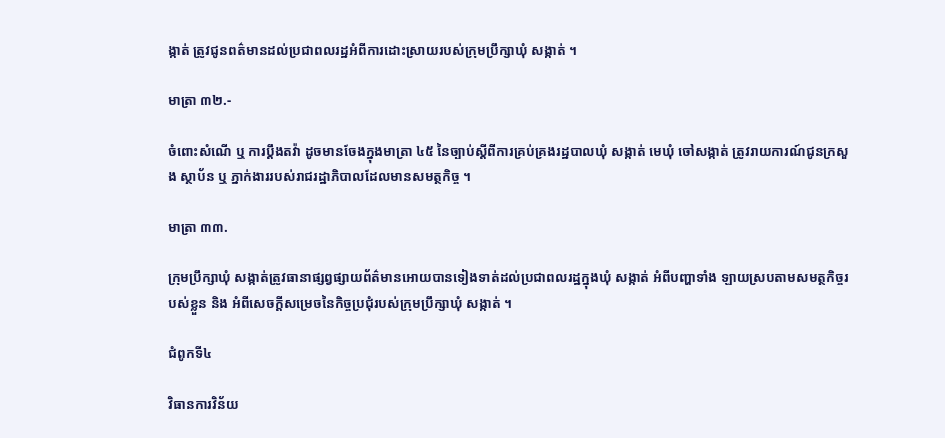ង្កាត់ ត្រូវជូនពត៌មានដល់ប្រជាពលរដ្ឋអំពីការដោះស្រាយរបស់ក្រុមប្រឹក្សាឃុំ សង្កាត់ ។

មាត្រា ៣២.-

ចំពោះសំណើ ឬ ការប្តឹងតវ៉ា ដូចមានចែងក្នុងមាត្រា ៤៥ នៃច្បាប់ស្តីពីការគ្រប់គ្រងរដ្ឋបាលឃុំ សង្កាត់ មេឃុំ ចៅសង្កាត់ ត្រូវរាយការណ៍ជូនក្រសួង ស្ថាប័ន ឬ ភ្នាក់ងាររបស់រាជរដ្ឋាភិបាលដែលមានសមត្ថកិច្ច ។

មាត្រា ៣៣.

ក្រុមប្រឹក្សាឃុំ សង្កាត់ត្រូវធានាផ្សព្វផ្សាយព័ត៌មានអោយបានទៀងទាត់ដល់ប្រជាពលរដ្ឋក្នុងឃុំ សង្កាត់ អំពីបញ្ហាទាំង ឡាយស្របតាមសមត្ថកិច្ចរបស់ខ្លួន និង អំពីសេចក្តីសម្រេចនៃកិច្ចប្រជុំរបស់ក្រុមប្រឹក្សាឃុំ សង្កាត់ ។

ជំពូកទី៤

វិធានការវិន័យ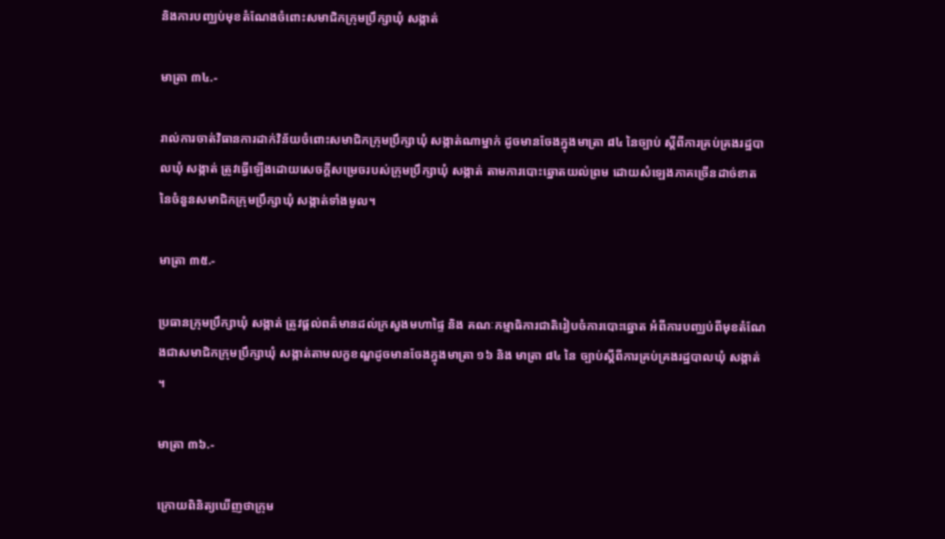និងការបញ្ឈប់មុខតំណែងចំពោះសមាជិកក្រុមប្រឹក្សាឃុំ សង្កាត់

មាត្រា ៣៤.-

រាល់ការចាត់វិធានការដាក់វិន័យចំពោះសមាជិកក្រុមប្រឹក្សាឃុំ សង្កាត់ណាម្នាក់ ដូចមានចែងក្នុងមាត្រា ៨៤ នៃច្បាប់ ស្តីពីការគ្រប់គ្រងរដ្ឋបាលឃុំ សង្កាត់ ត្រូវធ្វើឡើងដោយសេចក្តីសម្រេចរបស់ក្រុមប្រឹក្សាឃុំ សង្កាត់ តាមការបោះឆ្នោតយល់ព្រម ដោយសំឡេងភាគច្រើនដាច់ខាត នៃចំនួនសមាជិកក្រុមប្រឹក្សាឃុំ សង្កាត់ទាំងមូល។

មាត្រា ៣៥.-

ប្រធានក្រុមប្រឹក្សាឃុំ សង្កាត់ ត្រូវផ្តល់ពត៌មានដល់ក្រសួងមហាផ្ទៃ និង គណៈកម្មាធិការជាតិរៀបចំការបោះឆ្នោត អំពីការបញ្ឈប់ពីមុខតំណែងជាសមាជិកក្រុមប្រឹក្សាឃុំ សង្កាត់តាមលក្ខខណ្ឌដូចមានចែងក្នុងមាត្រា ១៦ និង មាត្រា ៨៤ នៃ ច្បាប់ស្តីពីការគ្រប់គ្រងរដ្ឋបាលឃុំ សង្កាត់ ។

មាត្រា ៣៦.-

ក្រោយពិនិត្យឃើញថាក្រុម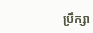ប្រឹក្សា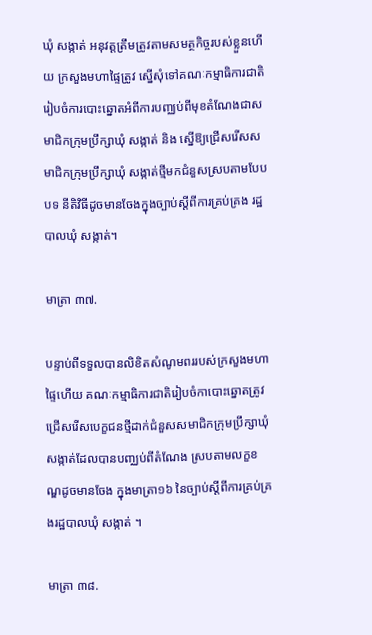ឃុំ សង្កាត់ អនុវត្តត្រឹមត្រូវតាមសមត្ថកិច្ចរបស់ខ្លួនហើយ ក្រសួងមហាផ្ទៃត្រូវ ស្នើសុំទៅគណៈកម្មាធិការជាតិរៀបចំការបោះឆ្នោតអំពីការបញ្ឈប់ពីមុខតំណែងជាសមាជិកក្រុមប្រឹក្សាឃុំ សង្កាត់ និង ស្នើឱ្យជ្រើសរើសសមាជិកក្រុមប្រឹក្សាឃុំ សង្កាត់ថ្មីមកជំនួសស្របតាមបែបបទ នីតិវិធីដូចមានចែងក្នុងច្បាប់ស្តីពីការគ្រប់គ្រង រដ្ឋបាលឃុំ សង្កាត់។

មាត្រា ៣៧.

បន្ទាប់ពីទទួលបានលិខិតសំណូមពររបស់ក្រសួងមហាផ្ទៃហើយ គណៈកម្មាធិការជាតិរៀបចំកាបោះឆ្នោតត្រូវ ជ្រើសរើសបេក្ខជនថ្មីដាក់ជំនួសសមាជិកក្រុមប្រឹក្សាឃុំ សង្កាត់ដែលបានបញ្ឈប់ពីតំណែង ស្របតាមលក្ខខណ្ឌដូចមានចែង ក្នុងមាត្រា១៦ នៃច្បាប់ស្តីពីការគ្រប់គ្រងរដ្ឋបាលឃុំ សង្កាត់ ។

មាត្រា ៣៨.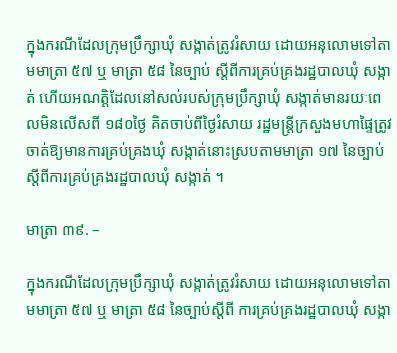ក្នុងករណីដែលក្រុមប្រឹក្សាឃុំ សង្កាត់ត្រូវរំសាយ ដោយអនុលោមទៅតាមមាត្រា ៥៧ ឬ មាត្រា ៥៨ នៃច្បាប់ ស្តីពីការគ្រប់គ្រងរដ្ឋបាលឃុំ សង្កាត់ ហើយអណត្តិដែលនៅសល់របស់ក្រុមប្រឹក្សាឃុំ សង្កាត់មានរយៈពេលមិនលើសពី ១៨០ថ្ងៃ គិតចាប់ពីថ្ងៃរំសាយ រដ្ឋមន្ត្រីក្រសួងមហាផ្ទៃត្រូវចាត់ឱ្យមានការគ្រប់គ្រងឃុំ សង្កាត់នោះស្របតាមមាត្រា ១៧ នៃច្បាប់ស្តីពីការគ្រប់គ្រងរដ្ឋបាលឃុំ សង្កាត់ ។

មាត្រា ៣៩. –

ក្នុងករណីដែលក្រុមប្រឹក្សាឃុំ សង្កាត់ត្រូវរំសាយ ដោយអនុលោមទៅតាមមាត្រា ៥៧ ឬ មាត្រា ៥៨ នៃច្បាប់ស្តីពី ការគ្រប់គ្រងរដ្ឋបាលឃុំ សង្កា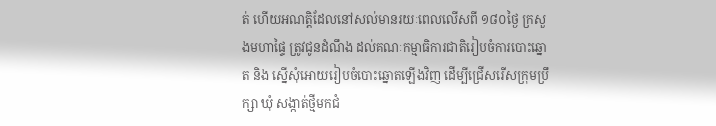ត់ ហើយអណត្តិដែលនៅសល់មានរយៈពេលលើសពី ១៨០ថ្ងៃ ក្រសួងមហាផ្ទៃ ត្រូវជូនដំណឹង ដល់គណៈកម្មាធិការជាតិរៀបចំការបោះឆ្នោត និង ស្នើសុំអោយរៀបចំបោះឆ្នោតឡើងវិញ ដើម្បីជ្រើសរើសក្រុមប្រឹក្សា ឃុំ សង្កាត់ថ្មីមកជំ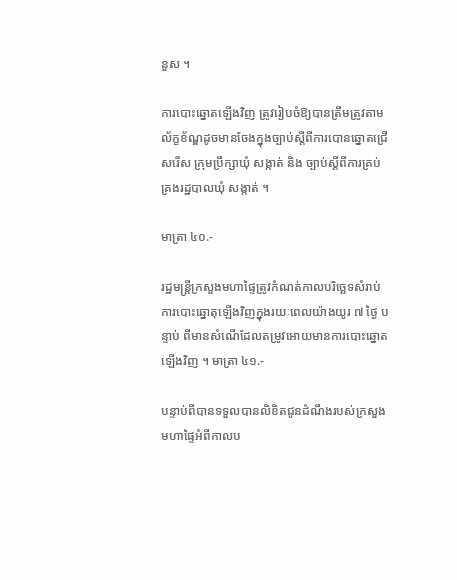នួស ។

ការបោះឆ្នោតឡើងវិញ ត្រូវរៀបចំឱ្យបានត្រឹមត្រូវតាមល័ក្ខខ័ណ្ឌដូចមានចែងក្នុងច្បាប់ស្តីពីការបោនឆ្នោតជ្រើសរើស ក្រុមប្រឹក្សាឃុំ សង្កាត់ និង ច្បាប់ស្តីពីការគ្រប់គ្រងរដ្ឋបាលឃុំ សង្កាត់ ។

មាត្រា ៤០.-

រដ្ឋមន្ត្រីក្រសួងមហាផ្ទៃត្រូវកំណត់កាលបរិច្ឆេទសំរាប់ការបោះឆ្នោតុឡើងវិញក្នុងរយៈពេលយ៉ាងយូរ ៧ ថ្ងៃ បន្ទាប់ ពីមានសំណើដែលតម្រូវអោយមានការបោះឆ្នោតឡើងវិញ ។ មាត្រា ៤១.-

បន្ទាប់ពីបានទទួលបានលិខិតជូនដំណឹងរបស់ក្រសួងមហាផ្ទៃអំពីកាលប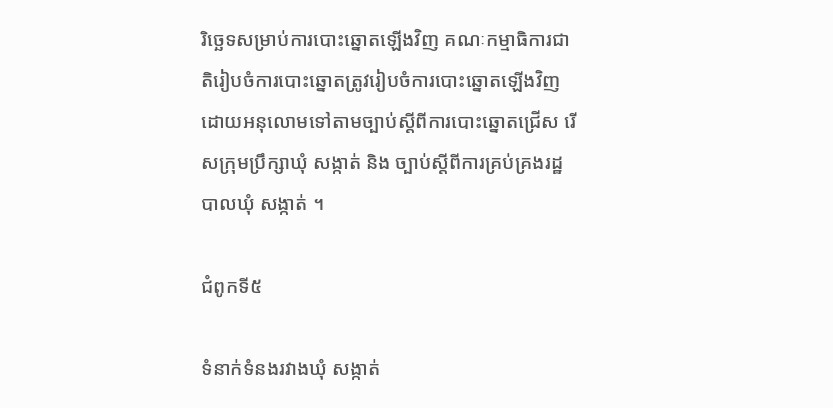រិច្ឆេទសម្រាប់ការបោះឆ្នោតឡើងវិញ គណៈកម្មាធិការជាតិរៀបចំការបោះឆ្នោតត្រូវរៀបចំការបោះឆ្នោតឡើងវិញដោយអនុលោមទៅតាមច្បាប់ស្តីពីការបោះឆ្នោតជ្រើស រើសក្រុមប្រឹក្សាឃុំ សង្កាត់ និង ច្បាប់ស្តីពីការគ្រប់គ្រងរដ្ឋបាលឃុំ សង្កាត់ ។

ជំពូកទី៥

ទំនាក់ទំនងរវាងឃុំ សង្កាត់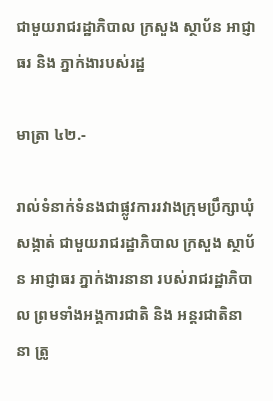ជាមួយរាជរដ្ឋាភិបាល ក្រសួង ស្ថាប័ន អាជ្ញាធរ និង ភ្នាក់ងារបស់រដ្ឋ

មាត្រា ៤២.-

រាល់ទំនាក់ទំនងជាផ្លូវការរវាងក្រុមប្រឹក្សាឃុំ សង្កាត់ ជាមួយរាជរដ្ឋាភិបាល ក្រសួង ស្ថាប័ន អាជ្ញាធរ ភ្នាក់ងារនានា របស់រាជរដ្ឋាភិបាល ព្រមទាំងអង្គការជាតិ និង អន្តរជាតិនានា ត្រូ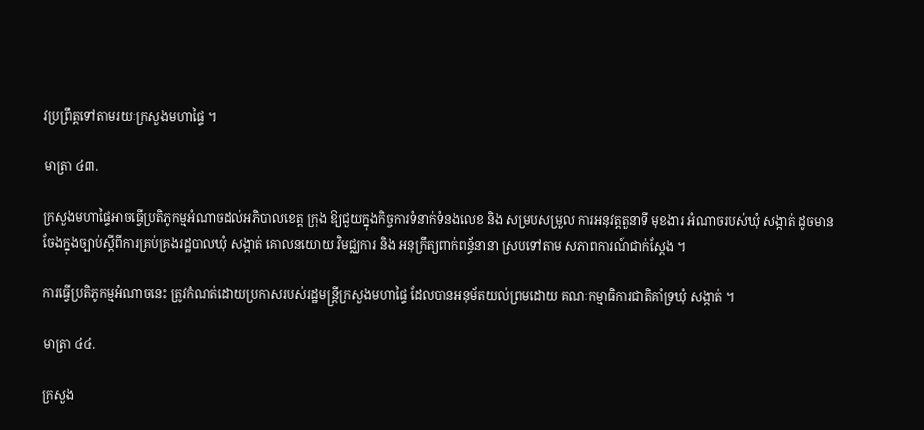វប្រព្រឹត្តទៅតាមរយៈក្រសួងមហាផ្ទៃ ។

មាត្រា ៤៣.

ក្រសួងមហាផ្ទៃអាចធ្វើប្រតិភូកម្មអំណាចដល់អភិបាលខេត្ត ក្រុង ឱ្យជួយក្នុងកិច្ចការទំនាក់ទំនងលេខ និង សម្របសម្រួល ការអនុវត្តតួនាទី មុខងារ អំណាចរបស់ឃុំ សង្កាត់ ដូចមានចែងក្នុងច្បាប់ស្តីពីការគ្រប់គ្រងរដ្ឋបាលឃុំ សង្កាត់ គោលនយោយ វិមជ្ឈការ និង អនុក្រឹត្យពាក់ពន្ធ័នានា ស្របទៅតាម សភាពការណ៍ជាក់ស្តែង ។

ការធ្វើប្រតិភូកម្មអំណាចនេះ ត្រូវកំណត់ដោយប្រកាសរបស់រដ្ឋមន្ត្រីក្រសួងមហាផ្ទៃ ដែលបានអនុម័តយល់ព្រមដោយ គណៈកម្មាធិការជាតិគាំទ្រឃុំ សង្កាត់ ។

មាត្រា ៤៤.

ក្រសួង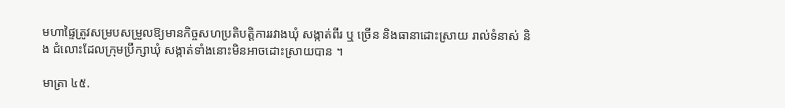មហាផ្ទៃត្រូវសម្របសម្រួលឱ្យមានកិច្ចសហប្រតិបត្តិការរវាងឃុំ សង្កាត់ពីរ ឬ ច្រើន និងធានាដោះស្រាយ រាល់ទំនាស់ និង ជំលោះដែលក្រុមប្រឹក្សាឃុំ សង្កាត់ទាំងនោះមិនអាចដោះស្រាយបាន ។

មាត្រា ៤៥.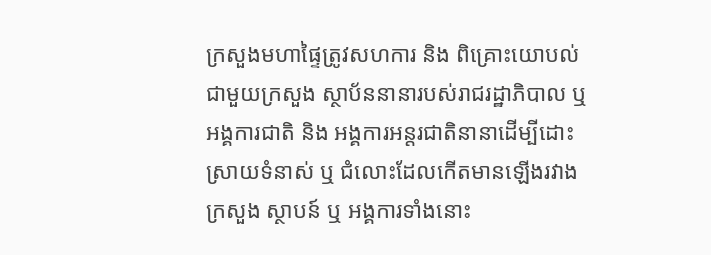ក្រសួងមហាផ្ទៃត្រូវសហការ និង ពិគ្រោះយោបល់ជាមួយក្រសួង ស្ថាប័ននានារបស់រាជរដ្ឋាភិបាល ឬ អង្គការជាតិ និង អង្គការអន្តរជាតិនានាដើម្បីដោះស្រាយទំនាស់ ឬ ជំលោះដែលកើតមានឡើងរវាងក្រសួង ស្ថាបន៍ ឬ អង្គការទាំងនោះ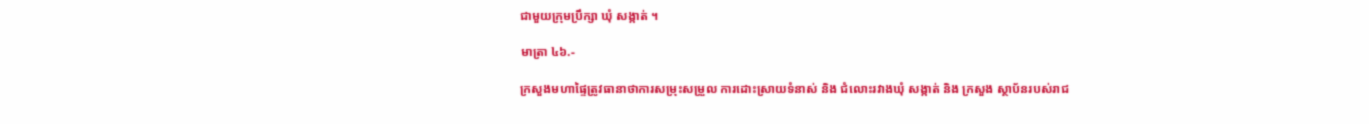ជាមួយក្រុមប្រឹក្សា ឃុំ សង្កាត់ ។

មាត្រា ៤៦.-

ក្រសួងមហាផ្ទៃត្រូវធានាថាការសម្រុះសម្រួល ការដោះស្រាយទំនាស់ និង ជំលោះរវាងឃុំ សង្កាត់ និង ក្រសួង ស្ថាប័នរបស់រាជ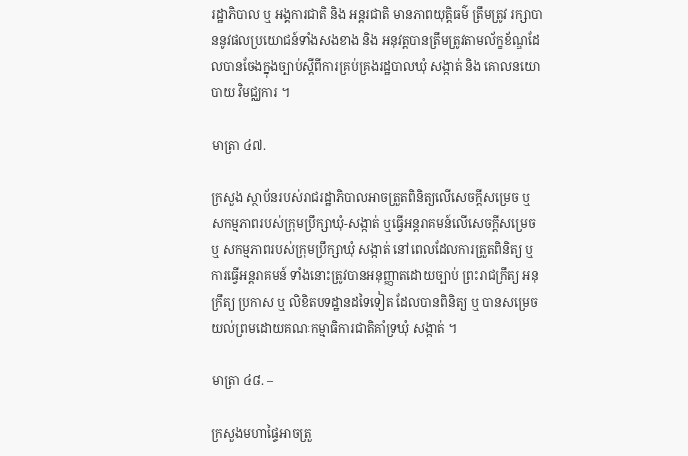រដ្ឋាភិបាល ឬ អង្គការជាតិ និង អន្តរជាតិ មានភាពយុត្តិធម៌ ត្រឹមត្រូវ រក្សាបាននូវផលប្រយោជន៍ទាំងសងខាង និង អនុវត្តបានត្រឹមត្រូវតាមល័ក្ខខ័ណ្ឌដែលបានចែងក្នុងច្បាប់ស្តីពីការគ្រប់គ្រងរដ្ឋបាលឃុំ សង្កាត់ និង គោលនយោបាយ វិមជ្ឈការ ។

មាត្រា ៤៧.

ក្រសួង ស្ថាប័នរបស់រាជរដ្ឋាភិបាលអាចត្រួតពិនិត្យលើសេចក្តីសម្រេច ឬ សកម្មភាពរបស់ក្រុមប្រឹក្សាឃុំ-សង្កាត់ ឬធ្វើអន្តរាគមន៍លើសេចក្តីសម្រេច ឬ សកម្មភាពរបស់ក្រុមប្រឹក្សាឃុំ សង្កាត់ នៅពេលដែលការត្រួតពិនិត្យ ឬ ការធ្វើអន្តរាគមន៍ ទាំងនោះត្រូវបានអនុញ្ញាតដោយច្បាប់ ព្រះរាជក្រឹត្យ អនុក្រឹត្យ ប្រកាស ឬ លិខិតបទដ្ឋានដទៃទៀត ដែលបានពិនិត្យ ឬ បានសម្រេចយល់ព្រមដោយគណៈកម្មាធិការជាតិគាំទ្រឃុំ សង្កាត់ ។

មាត្រា ៤៨. –

ក្រសួងមហាផ្ទៃអាចត្រួ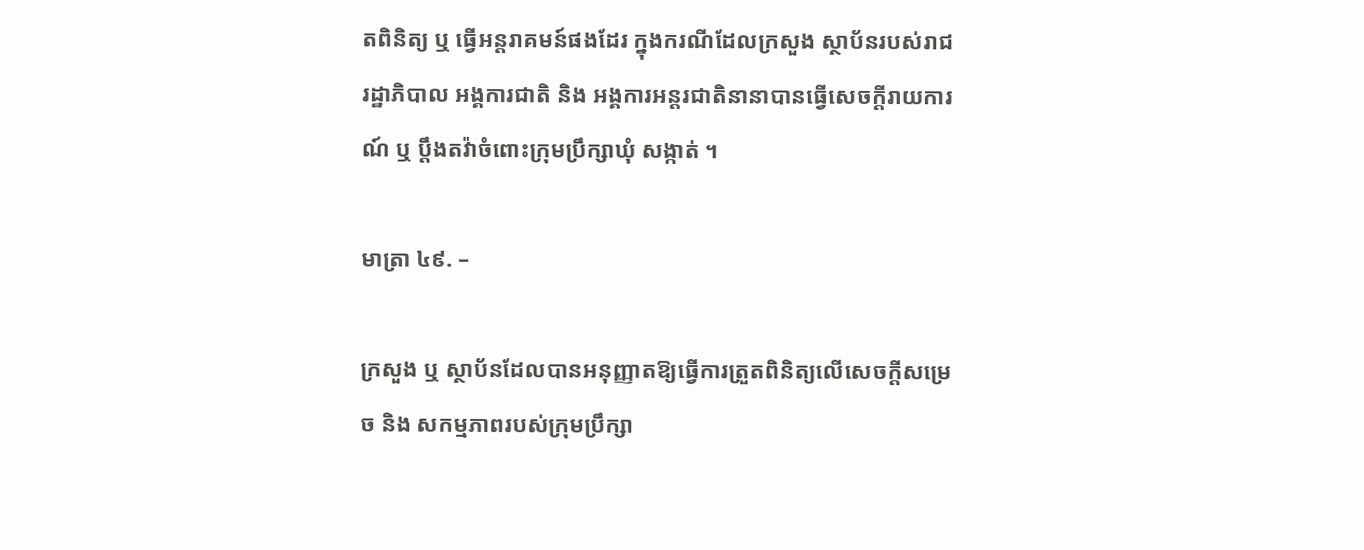តពិនិត្យ ឬ ធ្វើអន្តរាគមន៍ផងដែរ ក្នុងករណីដែលក្រសួង ស្ថាប័នរបស់រាជរដ្ឋាភិបាល អង្គការជាតិ និង អង្គការអន្តរជាតិនានាបានធ្វើសេចក្តីរាយការណ៍ ឬ ប្តឹងតវ៉ាចំពោះក្រុមប្រឹក្សាឃុំ សង្កាត់ ។

មាត្រា ៤៩. –

ក្រសួង ឬ ស្ថាប័នដែលបានអនុញ្ញាតឱ្យធ្វើការត្រួតពិនិត្យលើសេចក្តីសម្រេច និង សកម្មភាពរបស់ក្រុមប្រឹក្សា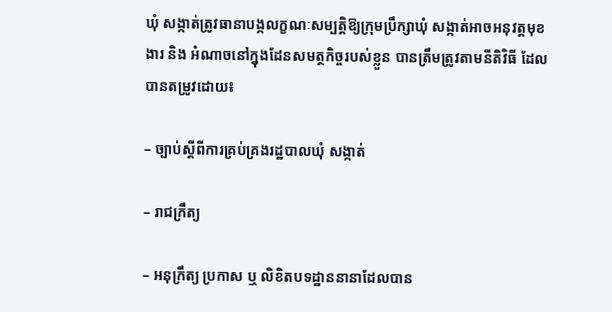ឃុំ សង្កាត់ត្រូវធានាបង្កលក្ខណៈសម្បត្តិឱ្យក្រុមប្រឹក្សាឃុំ សង្កាត់អាចអនុវត្តមុខងារ និង អំណាចនៅក្នុងដែនសមត្ថកិច្ចរបស់ខ្លួន បានត្រឹមត្រូវតាមនីតិវិធី ដែលបានតម្រូវដោយ៖

– ច្បាប់ស្តីពីការគ្រប់គ្រងរដ្ឋបាលឃុំ សង្កាត់

– រាជក្រឹត្យ

– អនុក្រឹត្យ ប្រកាស ឬ លិខិតបទដ្ឋាននានាដែលបាន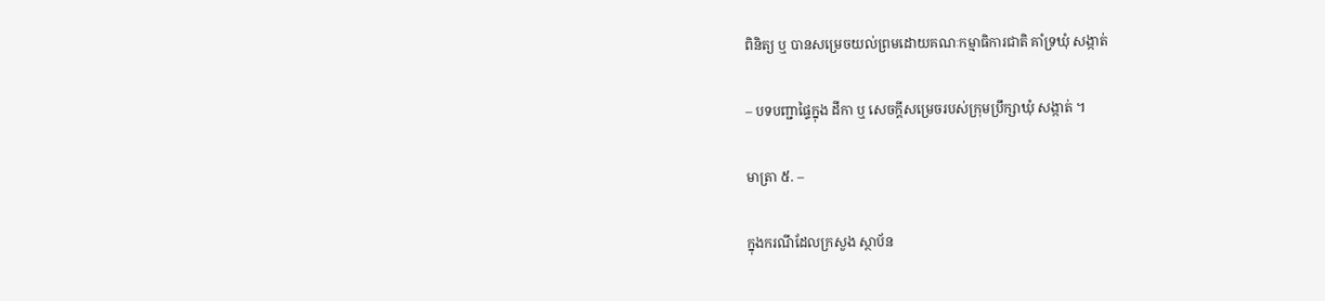ពិនិត្យ ឬ បានសម្រេចយល់ព្រមដោយគណៈកម្មាធិការជាតិ គាំទ្រឃុំ សង្កាត់

– បទបញ្ជាផ្ទៃក្នុង ដីកា ឬ សេចក្តីសម្រេចរបស់ក្រុមប្រឹក្សាឃុំ សង្កាត់ ។

មាត្រា ៥. –

ក្នុងករណីដែលក្រសួង ស្ថាប័ន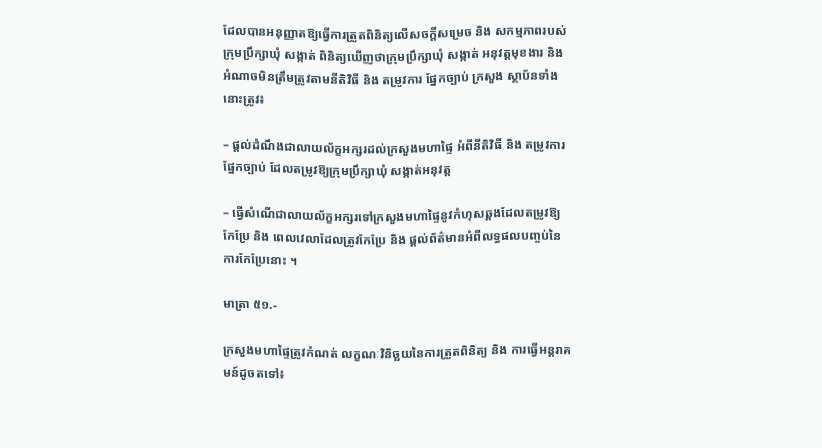ដែលបានអនុញ្ញាតឱ្យធ្វើការត្រួតពិនិត្យលើសចក្តីសម្រេច និង សកម្មភាពរបស់ ក្រុមប្រឹក្សាឃុំ សង្កាត់ ពិនិត្យឃើញថាក្រុមប្រឹក្សាឃុំ សង្កាត់ អនុវត្តមុខងារ និង អំណាចមិនត្រឹមត្រូវតាមនីតិវិធី និង តម្រូវការ ផ្នែកច្បាប់ ក្រសួង ស្ថាប័នទាំងនោះត្រូវ៖

– ផ្តល់ដំណឹងជាលាយល័ក្ខអក្សរដល់ក្រសួងមហាផ្ទៃ អំពីនីតិវិធី និង តម្រូវការផ្នែកច្បាប់ ដែលតម្រូវឱ្យក្រុមប្រឹក្សាឃុំ សង្កាត់អនុវត្ត

– ធ្វើសំណើជាលាយល័ក្ខអក្សរទៅក្រសួងមហាផ្ទៃនូវកំហុសឆ្គងដែលតម្រូវឱ្យកែប្រែ និង ពេលវេលាដែលត្រូវកែប្រែ និង ផ្តល់ព័ត៌មានអំពីលទ្ធផលបញ្ចប់នៃការកែប្រែនោះ ។

មាត្រា ៥១.-

ក្រសួងមហាផ្ទៃត្រូវកំណត់ លក្ខណៈវិនិច្ឆយនៃការត្រួតពិនិត្យ និង ការធ្វើអន្តរាគមន៍ដូចតទៅ៖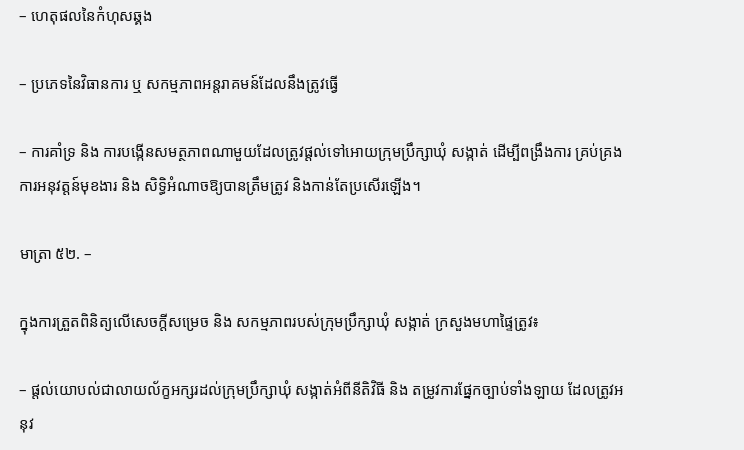– ហេតុផលនៃកំហុសឆ្គង

– ប្រភេទនៃវិធានការ ឬ សកម្មភាពអន្តរាគមន៍ដែលនឹងត្រូវធ្វើ

– ការគាំទ្រ និង ការបង្កើនសមត្ថភាពណាមួយដែលត្រូវផ្តល់ទៅអោយក្រុមប្រឹក្សាឃុំ សង្កាត់ ដើម្បីពង្រឹងការ គ្រប់គ្រង ការអនុវត្តន៍មុខងារ និង សិទ្ធិអំណាចឱ្យបានត្រឹមត្រូវ និងកាន់តែប្រសើរឡើង។

មាត្រា ៥២. –

ក្នុងការត្រួតពិនិត្យលើសេចក្តីសម្រេច និង សកម្មភាពរបស់ក្រុមប្រឹក្សាឃុំ សង្កាត់ ក្រសួងមហាផ្ទៃត្រូវ៖

– ផ្តល់យោបល់ជាលាយល័ក្ខអក្សរដល់ក្រុមប្រឹក្សាឃុំ សង្កាត់អំពីនីតិវិធី និង តម្រូវការផ្នែកច្បាប់ទាំងឡាយ ដែលត្រូវអនុវ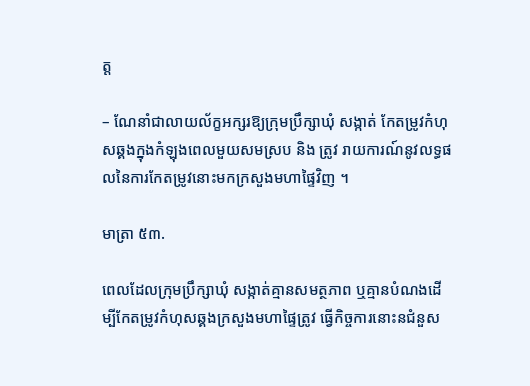ត្ត

– ណែនាំជាលាយល័ក្ខអក្សរឱ្យក្រុមប្រឹក្សាឃុំ សង្កាត់ កែតម្រូវកំហុសឆ្គងក្នុងកំឡុងពេលមួយសមស្រប និង ត្រូវ រាយការណ៍នូវលទ្ធផលនៃការកែតម្រូវនោះមកក្រសួងមហាផ្ទៃវិញ ។

មាត្រា ៥៣.

ពេលដែលក្រុមប្រឹក្សាឃុំ សង្កាត់គ្មានសមត្ថភាព ឬគ្មានបំណងដើម្បីកែតម្រូវកំហុសឆ្គងក្រសួងមហាផ្ទៃត្រូវ ធ្វើកិច្ចការនោះនជំនួស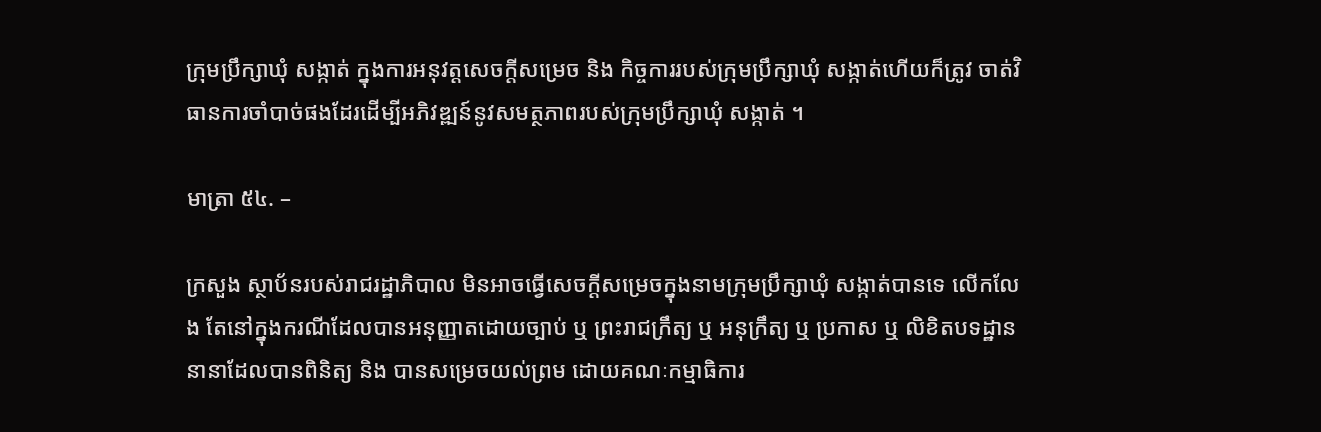ក្រុមប្រឹក្សាឃុំ សង្កាត់ ក្នុងការអនុវត្តសេចក្តីសម្រេច និង កិច្ចការរបស់ក្រុមប្រឹក្សាឃុំ សង្កាត់ហើយក៏ត្រូវ ចាត់វិធានការចាំបាច់ផងដែរដើម្បីអភិវឌ្ឍន៍នូវសមត្ថភាពរបស់ក្រុមប្រឹក្សាឃុំ សង្កាត់ ។

មាត្រា ៥៤. –

ក្រសួង ស្ថាប័នរបស់រាជរដ្ឋាភិបាល មិនអាចធ្វើសេចក្តីសម្រេចក្នុងនាមក្រុមប្រឹក្សាឃុំ សង្កាត់បានទេ លើកលែង តែនៅក្នុងករណីដែលបានអនុញ្ញាតដោយច្បាប់ ឬ ព្រះរាជក្រឹត្យ ឬ អនុក្រឹត្យ ឬ ប្រកាស ឬ លិខិតបទដ្ឋាននានាដែលបានពិនិត្យ និង បានសម្រេចយល់ព្រម ដោយគណៈកម្មាធិការ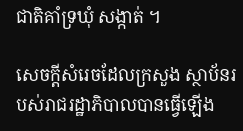ជាតិគាំទ្រឃុំ សង្កាត់ ។

សេចក្តីសំរេចដែលក្រសួង ស្ថាប័នរបស់រាជរដ្ឋាភិបាលបានធ្វើឡើង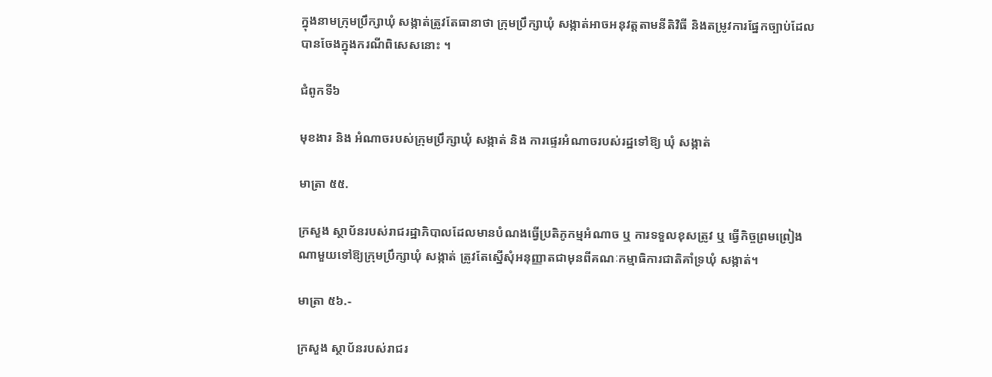ក្នុងនាមក្រុមប្រឹក្សាឃុំ សង្កាត់ត្រូវតែធានាថា ក្រុមប្រឹក្សាឃុំ សង្កាត់អាចអនុវត្តតាមនីតិវិធី និងតម្រូវការផ្នែកច្បាប់ដែលបានចែងក្នុងករណីពិសេសនោះ ។

ជំពូកទី៦

មុខងារ និង អំណាចរបស់ក្រុមប្រឹក្សាឃុំ សង្កាត់ និង ការផ្ទេរអំណាចរបស់រដ្ឋទៅឱ្យ ឃុំ សង្កាត់

មាត្រា ៥៥.

ក្រសួង ស្ថាប័នរបស់រាជរដ្ឋាភិបាលដែលមានបំណងធ្វើប្រតិភូកម្មអំណាច ឬ ការទទួលខុសត្រូវ ឬ ធ្វើកិច្ចព្រមព្រៀង ណាមួយទៅឱ្យក្រុមប្រឹក្សាឃុំ សង្កាត់ ត្រូវតែស្នើសុំអនុញ្ញាតជាមុនពីគណៈកម្មាធិការជាតិគាំទ្រឃុំ សង្កាត់។

មាត្រា ៥៦.-

ក្រសួង ស្ថាប័នរបស់រាជរ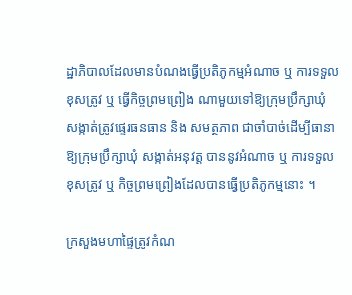ដ្ឋាភិបាលដែលមានបំណងធ្វើប្រតិភូកម្មអំណាច ឬ ការទទួលខុសត្រូវ ឬ ធ្វើកិច្ចព្រមព្រៀង ណាមួយទៅឱ្យក្រុមប្រឹក្សាឃុំ សង្កាត់ត្រូវផ្ទេរធនធាន និង សមត្ថភាព ជាចាំបាច់ដើម្បីធានាឱ្យក្រុមប្រឹក្សាឃុំ សង្កាត់អនុវត្ត បាននូវអំណាច ឬ ការទទួលខុសត្រូវ ឬ កិច្ចព្រមព្រៀងដែលបានធ្វើប្រតិភូកម្មនោះ ។

ក្រសួងមហាផ្ទៃត្រូវកំណ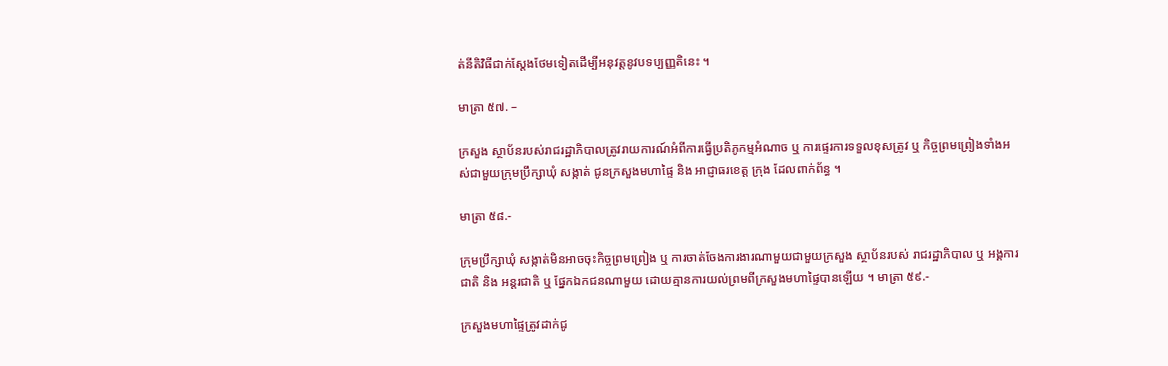ត់នីតិវិធីជាក់ស្តែងថែមទៀតដើម្បីអនុវត្តនូវបទប្បញ្ញតិនេះ ។

មាត្រា ៥៧. –

ក្រសួង ស្ថាប័នរបស់រាជរដ្ឋាភិបាលត្រូវរាយការណ៍អំពីការធ្វើប្រតិភូកម្មអំណាច ឬ ការផ្ទេរការទទួលខុសត្រូវ ឬ កិច្ចព្រមព្រៀងទាំងអស់ជាមួយក្រុមប្រឹក្សាឃុំ សង្កាត់ ជូនក្រសួងមហាផ្ទៃ និង អាជ្ញាធរខេត្ត ក្រុង ដែលពាក់ព័ន្ធ ។

មាត្រា ៥៨.-

ក្រុមប្រឹក្សាឃុំ សង្កាត់មិនអាចចុះកិច្ចព្រមព្រៀង ឬ ការចាត់ចែងការងារណាមួយជាមួយក្រសួង ស្ថាប័នរបស់ រាជរដ្ឋាភិបាល ឬ អង្គការជាតិ និង អន្តរជាតិ ឬ ផ្នែកឯកជនណាមួយ ដោយគ្មានការយល់ព្រមពីក្រសួងមហាផ្ទៃបានឡើយ ។ មាត្រា ៥៩.-

ក្រសួងមហាផ្ទៃត្រូវដាក់ជូ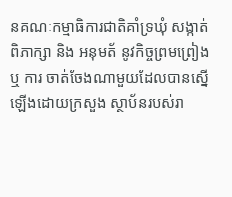នគណៈកម្មាធិការជាតិគាំទ្រឃុំ សង្កាត់ពិភាក្សា និង អនុមត័ នូវកិច្ចព្រមព្រៀង ឬ ការ ចាត់ចែងណាមួយដែលបានស្នើឡើងដោយក្រសួង ស្ថាប័នរបស់រា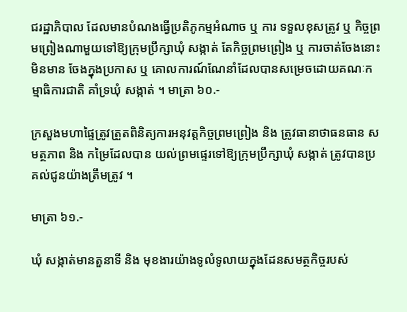ជរដ្ឋាភិបាល ដែលមានបំណងធ្វើប្រតិភូកម្មអំណាច ឬ ការ ទទួលខុសត្រូវ ឬ កិច្ចព្រមព្រៀងណាមួយទៅឱ្យក្រុមប្រឹក្សាឃុំ សង្កាត់ តែកិច្ចព្រមព្រៀង ឬ ការចាត់ចែងនោះមិនមាន ចែងក្នុងប្រកាស ឬ គោលការណ៍ណែនាំដែលបានសម្រេចដោយគណៈកម្មាធិការជាតិ គាំទ្រឃុំ សង្កាត់ ។ មាត្រា ៦០.-

ក្រសួងមហាផ្ទៃត្រូវត្រួតពិនិត្យការអនុវត្តកិច្ចព្រមព្រៀង និង ត្រូវធានាថាធនធាន សមត្ថភាព និង កម្រៃដែលបាន យល់ព្រមផ្ទេរទៅឱ្យក្រុមប្រឹក្សាឃុំ សង្កាត់ ត្រូវបានប្រគល់ជូនយ៉ាងត្រឹមត្រូវ ។

មាត្រា ៦១.-

ឃុំ សង្កាត់មានតួនាទី និង មុខងារយ៉ាងទូលំទូលាយក្នុងដែនសមត្ថកិច្ចរបស់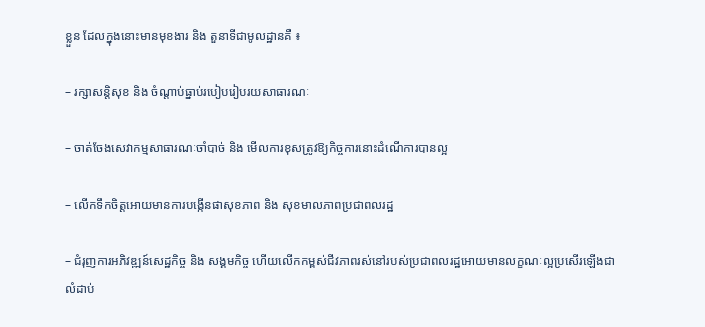ខ្លួន ដែលក្នុងនោះមានមុខងារ និង តួនាទីជាមូលដ្ឋានគឺ ៖

– រក្សាសន្តិសុខ និង ចំណ្តាប់ធ្នាប់របៀបរៀបរយសាធារណៈ

– ចាត់ចែងសេវាកម្មសាធារណៈចាំបាច់ និង មើលការខុសត្រូវឱ្យកិច្ចការនោះដំណើការបានល្អ

– លើកទឹកចិត្តអោយមានការបង្កើនផាសុខភាព និង សុខមាលភាពប្រជាពលរដ្ឋ

– ជំរុញការអភិវឌ្ឍន៍សេដ្ឋកិច្ច និង សង្គមកិច្ច ហើយលើកកម្ពស់ជីវភាពរស់នៅរបស់ប្រជាពលរដ្ឋអោយមានលក្ខណៈល្អប្រសើរឡើងជាលំដាប់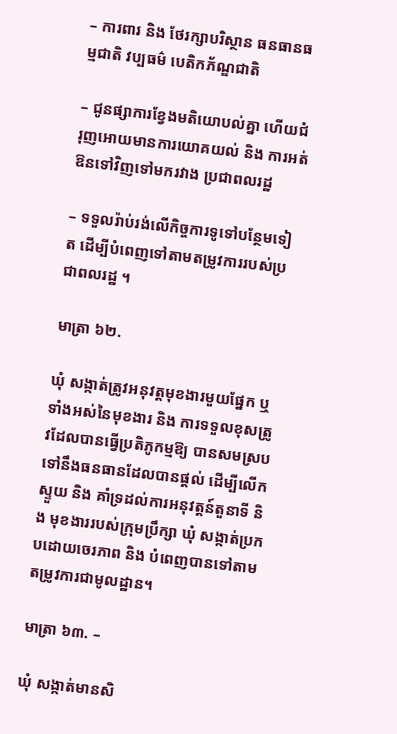– ការពារ និង ថែរក្សាបរិស្ថាន ធនធានធម្មជាតិ វប្បធម៌ បេតិកភ័ណ្ឌជាតិ

– ជូនផ្សាការខ្វែងមតិយោបល់គ្នា ហើយជំរុញអោយមានការយោគយល់ និង ការអត់ឱនទៅវិញទៅមករវាង ប្រជាពលរដ្ឋ

– ទទួលរ៉ាប់រង់លើកិច្ចការទូទៅបន្ថែមទៀត ដើម្បីបំពេញទៅតាមតម្រូវការរបស់ប្រជាពលរដ្ឋ ។

មាត្រា ៦២.

ឃុំ សង្កាត់ត្រូវអនុវត្តមុខងារមួយផ្នែក ឬ ទាំងអស់នៃមុខងារ និង ការទទួលខុសត្រូវដែលបានធ្វើប្រតិភូកម្មឱ្យ បានសមស្របទៅនឹងធនធានដែលបានផ្តល់ ដើម្បីលើកស្ទួយ និង គាំទ្រដល់ការអនុវត្តន៍តួនាទី និង មុខងាររបស់ក្រុមប្រឹក្សា ឃុំ សង្កាត់ប្រកបដោយចេរភាព និង បំពេញបានទៅតាមតម្រូវការជាមូលដ្ឋាន។

មាត្រា ៦៣. –

ឃុំ សង្កាត់មានសិ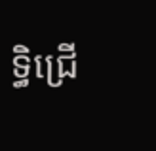ទ្ធិជ្រើ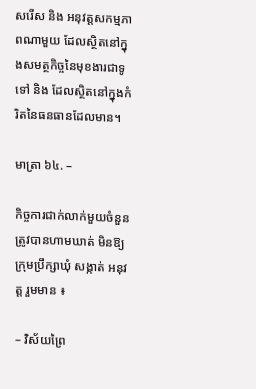សរើស និង អនុវត្តសកម្មភាពណាមួយ ដែលស្ថិតនៅក្នុងសមត្ថកិច្ចនៃមុខងារជាទូទៅ និង ដែលស្ថិតនៅក្នុងកំរិតនៃធនធានដែលមាន។

មាត្រា ៦៤. –

កិច្ចការជាក់លាក់មួយចំនួនត្រូវបានហាមឃាត់ មិនឱ្យក្រុមប្រឹក្សាឃុំ សង្កាត់ អនុវត្ត រួមមាន ៖

– វិស័យព្រៃ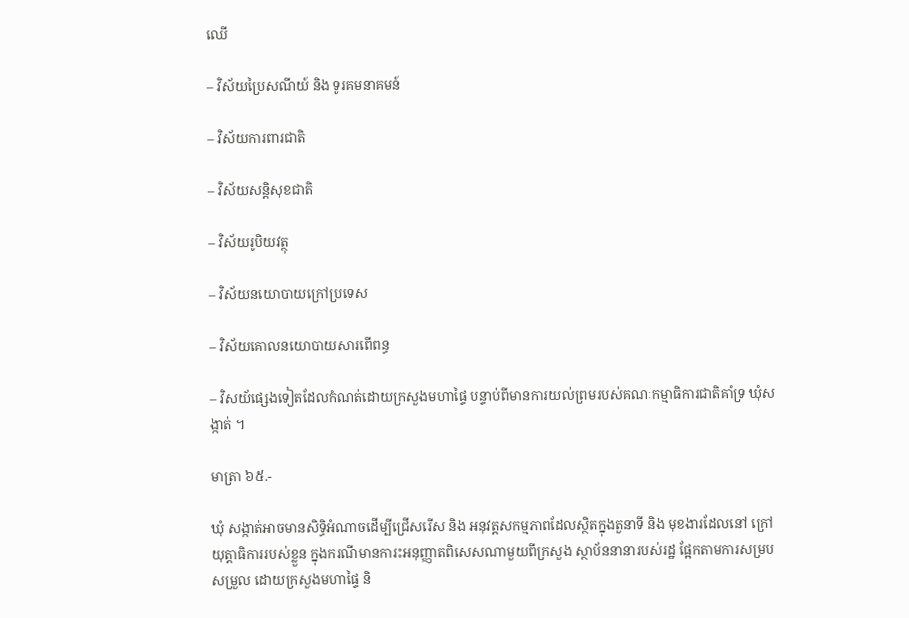ឈើ

– វិស័យប្រៃសណីយ៍ និង ទូរគមនាគមន៍

– វិស័យការពារជាតិ

– វិស័យសន្តិសុខជាតិ

– វិស័យរូបិយវត្ថុ

– វិស័យនយោបាយក្រៅប្រទេស

– វិស័យគោលនយោបាយសារពើពន្ធ

– វិសយ័ផ្សេងទៀតដែលកំណត់ដោយក្រសួងមហាផ្ទៃ បន្ទាប់ពីមានការយល់ព្រមរបស់គណៈកម្មាធិការជាតិគាំទ្រ ឃុំសង្កាត់ ។

មាត្រា ៦៥.-

ឃុំ សង្កាត់អាចមានសិទ្ធិអំណាចដើម្បីជ្រើសរើស និង អនុវត្តសកម្មភាពដែលស្ថិតក្នុងតួនាទី និង មុខងារដែលនៅ ក្រៅយុត្តាធិការរបស់ខ្លួន ក្នុងករណីមានការះអនុញ្ញាតពិសេសណាមួយពីក្រសួង ស្ថាប័ននានារបស់រដ្ឋ ផ្អែកតាមការសម្របសម្រួល ដោយក្រសួងមហាផ្ទៃ និ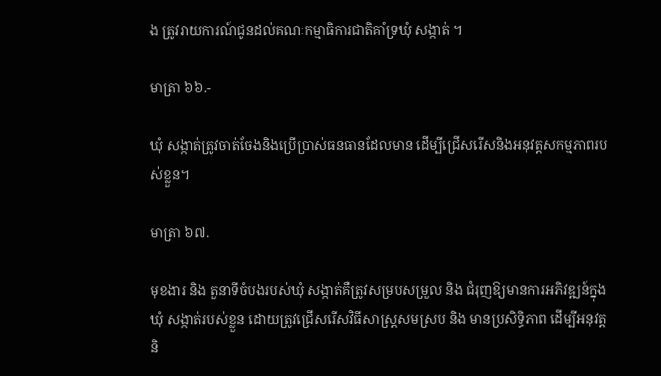ង ត្រូវរាយការណ៍ជូនដល់គណៈកម្មាធិការជាតិគាំទ្រឃុំ សង្កាត់ ។

មាត្រា ៦៦.-

ឃុំ សង្កាត់ត្រូវចាត់ចែងនិងប្រើប្រាស់ធនធានដែលមាន ដើម្បីជ្រើសរើសនិងអនុវត្តសកម្មភាពរបស់ខ្លួន។

មាត្រា ៦៧.

មុខងារ និង តួនាទីចំបងរបស់ឃុំ សង្កាត់គឺត្រូវសម្របសម្រួល និង ជំរុញឱ្យមានការអភិវឌ្ឍន៍ក្នុងឃុំ សង្កាត់របស់ខ្លួន ដោយត្រូវជ្រើសរើសវិធីសាស្ត្រសមស្រប និង មានប្រសិទ្ធិភាព ដើម្បីអនុវត្ត និ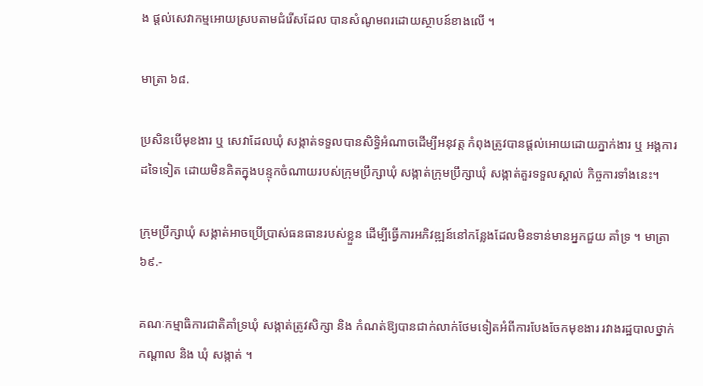ង ផ្តល់សេវាកម្មអោយស្របតាមជំរើសដែល បានសំណូមពរដោយស្ថាបន៍ខាងលើ ។

មាត្រា ៦៨.

ប្រសិនបើមុខងារ ឬ សេវាដែលឃុំ សង្កាត់ទទួលបានសិទ្ធិអំណាចដើម្បីអនុវត្ត កំពុងត្រូវបានផ្តល់អោយដោយភ្នាក់ងារ ឬ អង្គការដទៃទៀត ដោយមិនគិតក្នុងបន្ទុកចំណាយរបស់ក្រុមប្រឹក្សាឃុំ សង្កាត់ក្រុមប្រឹក្សាឃុំ សង្កាត់គួរទទួលស្គាល់ កិច្ចការទាំងនេះ។

ក្រុមប្រឹក្សាឃុំ សង្កាត់អាចប្រើប្រាស់ធនធានរបស់ខ្លួន ដើម្បីធ្វើការអភិវឌ្ឍន៍នៅកន្លែងដែលមិនទាន់មានអ្នកជួយ គាំទ្រ ។ មាត្រា ៦៩.-

គណៈកម្មាធិការជាតិគាំទ្រឃុំ សង្កាត់ត្រូវសិក្សា និង កំណត់ឱ្យបានជាក់លាក់ថែមទៀតអំពីការបែងចែកមុខងារ រវាងរដ្ឋបាលថ្នាក់កណ្តាល និង ឃុំ សង្កាត់ ។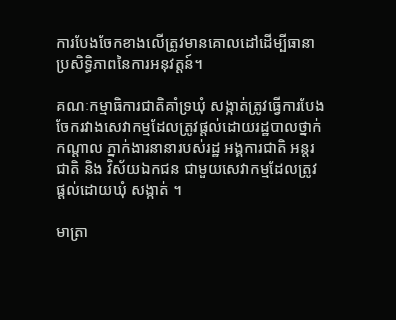ការបែងចែកខាងលើត្រូវមានគោលដៅដើម្បីធានាប្រសិទ្ធិភាពនៃការអនុវត្តន៍។

គណៈកម្មាធិការជាតិគាំទ្រឃុំ សង្កាត់ត្រូវធ្វើការបែងចែករវាងសេវាកម្មដែលត្រូវផ្តល់ដោយរដ្ឋបាលថ្នាក់កណ្តាល ភ្នាក់ងារនានារបស់រដ្ឋ អង្គការជាតិ អន្តរជាតិ និង វិស័យឯកជន ជាមួយសេវាកម្មដែលត្រូវផ្តល់ដោយឃុំ សង្កាត់ ។

មាត្រា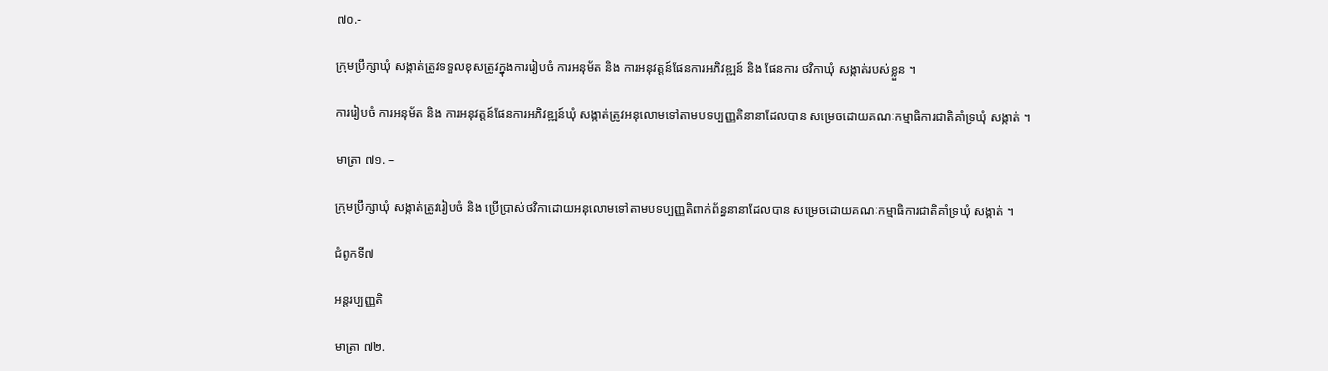៧០.-

ក្រុមប្រឹក្សាឃុំ សង្កាត់ត្រូវទទួលខុសត្រូវក្នុងការរៀបចំ ការអនុម័ត និង ការអនុវត្តន៍ផែនការអភិវឌ្ឍន៍ និង ផែនការ ថវិកាឃុំ សង្កាត់របស់ខ្លួន ។

ការរៀបចំ ការអនុម័ត និង ការអនុវត្តន៍ផែនការអភិវឌ្ឍន៍ឃុំ សង្កាត់ត្រូវអនុលោមទៅតាមបទប្បញ្ញតិនានាដែលបាន សម្រេចដោយគណៈកម្មាធិការជាតិគាំទ្រឃុំ សង្កាត់ ។

មាត្រា ៧១. –

ក្រុមប្រឹក្សាឃុំ សង្កាត់ត្រូវរៀបចំ និង ប្រើប្រាស់ថវិកាដោយអនុលោមទៅតាមបទប្បញ្ញតិពាក់ព័ន្ធនានាដែលបាន សម្រេចដោយគណៈកម្មាធិការជាតិគាំទ្រឃុំ សង្កាត់ ។

ជំពូកទី៧

អន្តរប្បញ្ញតិ

មាត្រា ៧២.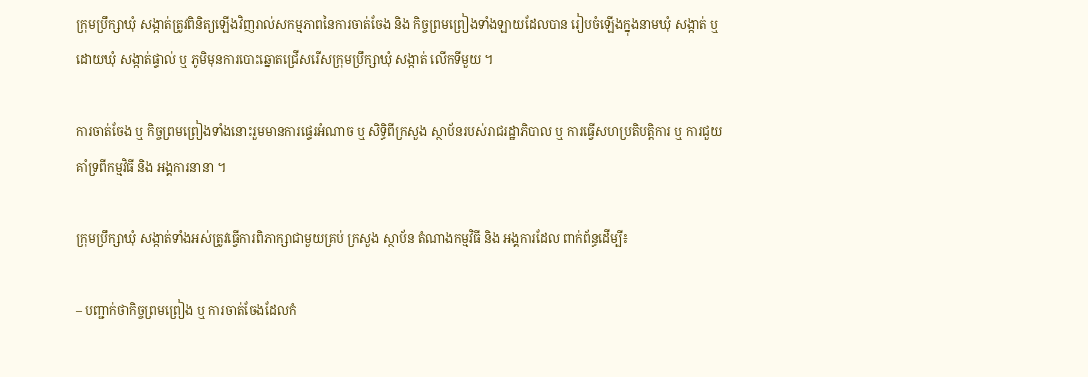ក្រុមប្រឹក្សាឃុំ សង្កាត់ត្រូវពិនិត្យឡើងវិញរាល់សកម្មភាពនៃការចាត់ចែង និង កិច្ចព្រមព្រៀងទាំងឡាយដែលបាន រៀបចំឡើងក្នុងនាមឃុំ សង្កាត់ ឬ ដោយឃុំ សង្កាត់ផ្ទាល់ ឬ ភូមិមុនការបោះឆ្នោតជ្រើសរើសក្រុមប្រឹក្សាឃុំ សង្កាត់ លើកទីមួយ ។

ការចាត់ចែង ឬ កិច្ចព្រមព្រៀងទាំងនោះរួមមានការផ្ទេរអំណាច ឬ សិទ្ធិពីក្រសួង ស្ថាប័នរបស់រាជរដ្ឋាភិបាល ឬ ការធ្វើសហប្រតិបត្តិការ ឬ ការជួយគាំទ្រពីកម្មវិធី និង អង្គការនានា ។

ក្រុមប្រឹក្សាឃុំ សង្កាត់ទាំងអស់ត្រូវធ្វើការពិភាក្សាជាមួយគ្រប់ ក្រសួង ស្ថាប័ន តំណាងកម្មវិធី និង អង្គការដែល ពាក់ព័ន្ធដើម្បី៖

– បញ្ជាក់ថាកិច្ចព្រមព្រៀង ឬ ការចាត់ចែងដែលកំ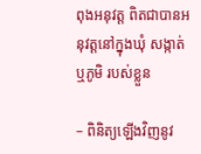ពុងអនុវត្ត ពិតជាបានអនុវត្តនៅក្នុងឃុំ សង្កាត់ ឬភូមិ របស់ខ្លួន

– ពិនិត្យឡើងវិញនូវ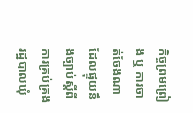កិច្ចព្រមព្រៀង ឬ ការចាត់ចែងណា ដែលផ្ទុយនឹងច្បាប់ស្តីពីការគ្រប់គ្រងរដ្ឋបាលឃុំ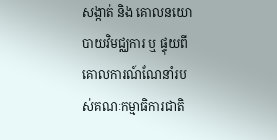សង្កាត់ និង គោលនយោបាយវិមជ្ឈការ ឬ ផ្ទុយពីគោលការណ៍ណែនាំរបស់គណៈកម្មាធិការជាតិ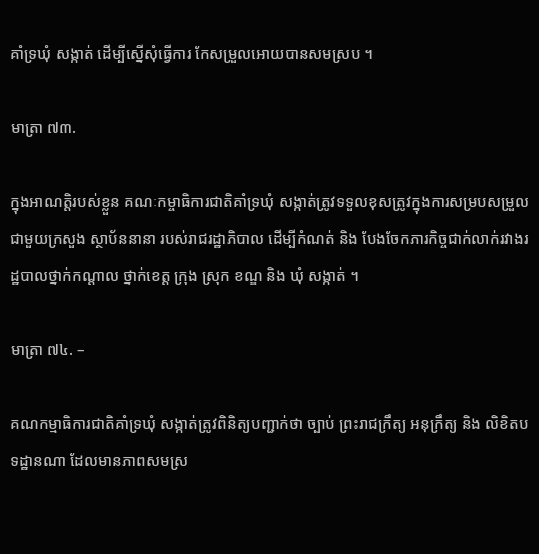គាំទ្រឃុំ សង្កាត់ ដើម្បីស្នើសុំធ្វើការ កែសម្រួលអោយបានសមស្រប ។

មាត្រា ៧៣.

ក្នុងអាណត្តិរបស់ខ្លួន គណៈកម្ចាធិការជាតិគាំទ្រឃុំ សង្កាត់ត្រូវទទួលខុសត្រូវក្នុងការសម្របសម្រួលជាមួយក្រសួង ស្ថាប័ននានា របស់រាជរដ្ឋាភិបាល ដើម្បីកំណត់ និង បែងចែកភារកិច្ចជាក់លាក់រវាងរដ្ឋបាលថ្នាក់កណ្តាល ថ្នាក់ខេត្ត ក្រុង ស្រុក ខណ្ឌ និង ឃុំ សង្កាត់ ។

មាត្រា ៧៤. –

គណកម្មាធិការជាតិគាំទ្រឃុំ សង្កាត់ត្រូវពិនិត្យបញ្ជាក់ថា ច្បាប់ ព្រះរាជក្រឹត្យ អនុក្រឹត្យ និង លិខិតបទដ្ឋានណា ដែលមានភាពសមស្រ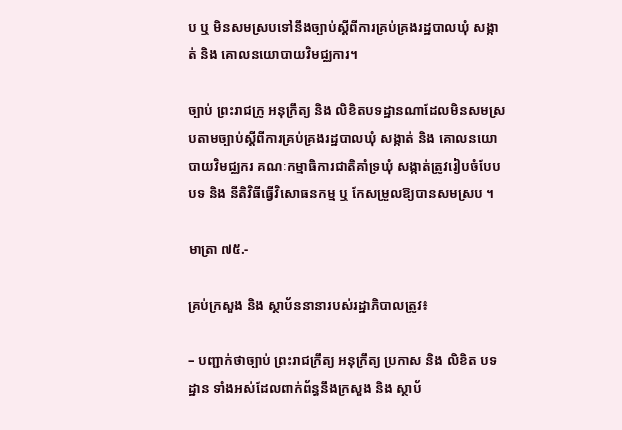ប ឬ មិនសមស្របទៅនឹងច្បាប់ស្តីពីការគ្រប់គ្រងរដ្ឋបាលឃុំ សង្កាត់ និង គោលនយោបាយវិមជ្ឈការ។

ច្បាប់ ព្រះរាជក្រូ អនុក្រឹត្យ និង លិខិតបទដ្ឋានណាដែលមិនសមស្របតាមច្បាប់ស្តីពីការគ្រប់គ្រងរដ្ឋបាលឃុំ សង្កាត់ និង គោលនយោបាយវិមជ្ឈករ គណៈកម្មាធិការជាតិគាំទ្រឃុំ សង្កាត់ត្រូវរៀបចំបែបបទ និង នីតិវិធីធ្វើវិសោធនកម្ម ឬ កែសម្រួលឱ្យបានសមស្រប ។

មាត្រា ៧៥.-

គ្រប់ក្រសួង និង ស្ថាប័ននានារបស់រដ្ឋាភិបាលត្រូវ៖

– បញ្ជាក់ថាច្បាប់ ព្រះរាជក្រឹត្យ អនុក្រឹត្យ ប្រកាស និង លិខិត បទដ្ឋាន ទាំងអស់ដែលពាក់ព័ន្ធនឹងក្រសួង និង ស្ថាប័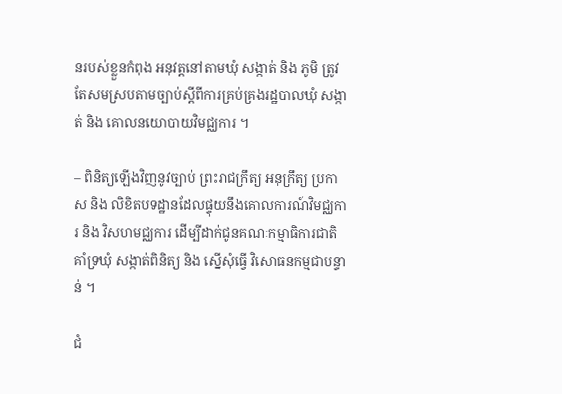នរបស់ខ្លួនកំពុង អនុវត្តនៅតាមឃុំ សង្កាត់ និង ភូមិ ត្រូវតែសមស្របតាមច្បាប់ស្តីពីការគ្រប់គ្រងរដ្ឋបាលឃុំ សង្កាត់ និង គោលនយោបាយវិមជ្ឈការ ។

– ពិនិត្យឡើងវិញនូវច្បាប់ ព្រះរាជក្រឹត្យ អនុក្រឹត្យ ប្រកាស និង លិខិតបទដ្ឋានដែលផ្ទុយនឹងគោលការណ៍វិមជ្ឈការ និង វិសហមជ្ឈការ ដើម្បីដាក់ជូនគណៈកម្មាធិការជាតិគាំទ្រឃុំ សង្កាត់ពិនិត្យ និង ស្នើសុំធ្វើ វិសោធនកម្មជាបន្ទាន់ ។

ជំ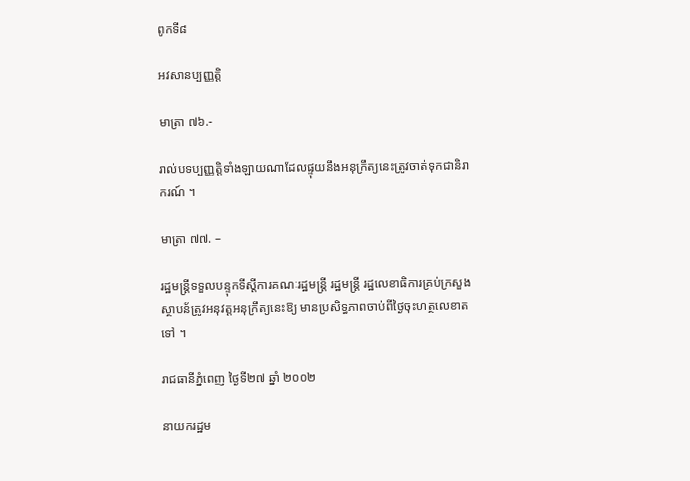ពូកទី៨

អវសានប្បញ្ញត្តិ

មាត្រា ៧៦.-

រាល់បទប្បញ្ញត្តិទាំងឡាយណាដែលផ្ទុយនឹងអនុក្រឹត្យនេះត្រូវចាត់ទុកជានិរាករណ៍ ។

មាត្រា ៧៧. –

រដ្ឋមន្ត្រីទទួលបន្ទុកទីស្តីការគណៈរដ្ឋមន្ត្រី រដ្ឋមន្ត្រី រដ្ឋលេខាធិការគ្រប់ក្រសួង ស្ថាបន័ត្រូវអនុវត្តអនុក្រឹត្យនេះឱ្យ មានប្រសិទ្ធភាពចាប់ពីថ្ងៃចុះហត្ថលេខាតទៅ ។

រាជធានីភ្នំពេញ ថ្ងៃទី២៧ ឆ្នាំ ២០០២

នាយករដ្ឋម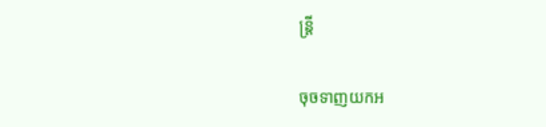ន្ត្រី

ចុចទាញយកអ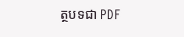ត្ថបទជា PDF